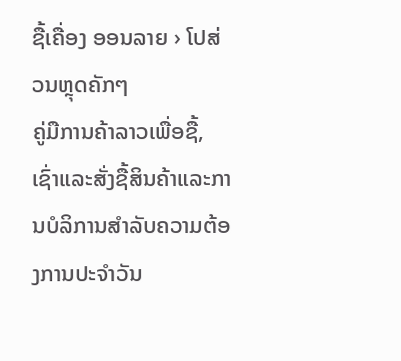ຊື້ເຄື່ອງ ອອນລາຍ › ໂປສ່ວນຫຼຸດຄັກໆ
ຄູ່ມືການຄ້າລາວເພື່ອຊື້, ເຊົ່າແລະສັ່ງຊື້ສິນຄ້າແລະການບໍລິການສໍາລັບຄວາມຕ້ອງການປະຈໍາວັນ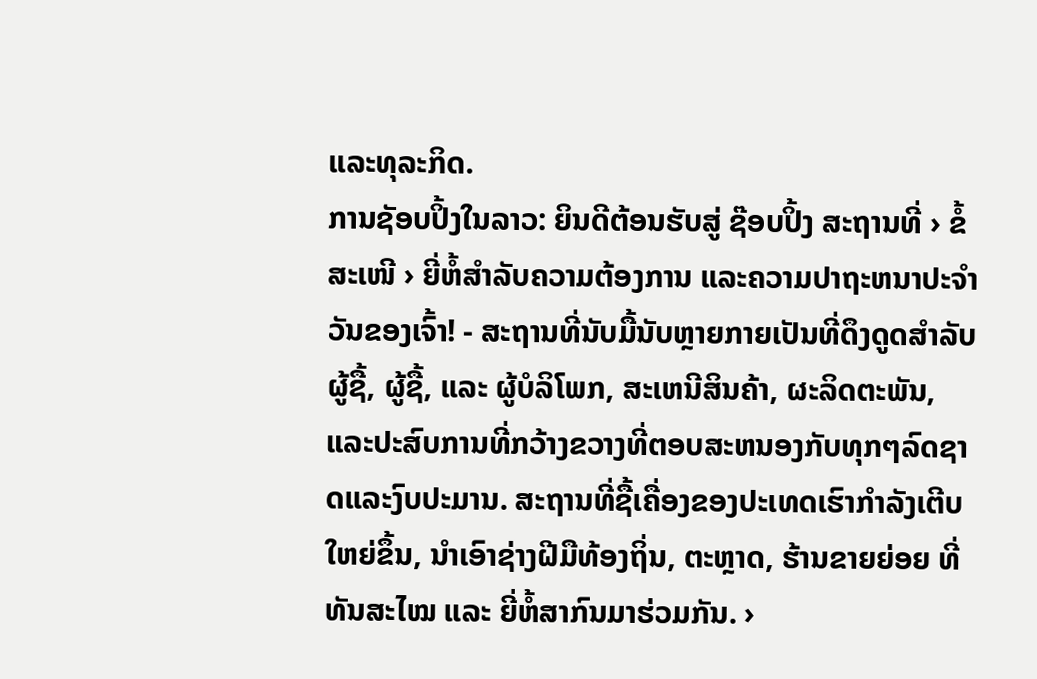ແລະທຸລະກິດ.
ການຊັອບປິ້ງໃນລາວ: ຍິນດີຕ້ອນຮັບສູ່ ຊ໊ອບປິ້ງ ສະຖານທີ່ › ຂໍ້ສະເໜີ › ຍີ່ຫໍ້ສຳລັບຄວາມຕ້ອງການ ແລະຄວາມປາຖະຫນາປະຈໍາວັນຂອງເຈົ້າ! - ສະຖານທີ່ນັບມື້ນັບຫຼາຍກາຍເປັນທີ່ດຶງດູດສໍາລັບຜູ້ຊື້, ຜູ້ຊື້, ແລະ ຜູ້ບໍລິໂພກ, ສະເຫນີສິນຄ້າ, ຜະລິດຕະພັນ, ແລະປະສົບການທີ່ກວ້າງຂວາງທີ່ຕອບສະຫນອງກັບທຸກໆລົດຊາດແລະງົບປະມານ. ສະຖານທີ່ຊື້ເຄື່ອງຂອງປະເທດເຮົາກຳລັງເຕີບໃຫຍ່ຂຶ້ນ, ນຳເອົາຊ່າງຝີມືທ້ອງຖິ່ນ, ຕະຫຼາດ, ຮ້ານຂາຍຍ່ອຍ ທີ່ທັນສະໄໝ ແລະ ຍີ່ຫໍ້ສາກົນມາຮ່ວມກັນ. ›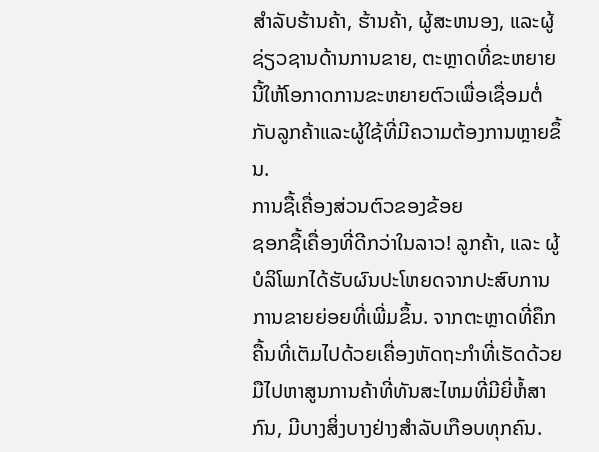ສໍາລັບຮ້ານຄ້າ, ຮ້ານຄ້າ, ຜູ້ສະຫນອງ, ແລະຜູ້ຊ່ຽວຊານດ້ານການຂາຍ, ຕະຫຼາດທີ່ຂະຫຍາຍນີ້ໃຫ້ໂອກາດການຂະຫຍາຍຕົວເພື່ອເຊື່ອມຕໍ່ກັບລູກຄ້າແລະຜູ້ໃຊ້ທີ່ມີຄວາມຕ້ອງການຫຼາຍຂຶ້ນ.
ການຊື້ເຄື່ອງສ່ວນຕົວຂອງຂ້ອຍ
ຊອກຊື້ເຄື່ອງທີ່ດີກວ່າໃນລາວ! ລູກຄ້າ, ແລະ ຜູ້ບໍລິໂພກໄດ້ຮັບຜົນປະໂຫຍດຈາກປະສົບການການຂາຍຍ່ອຍທີ່ເພີ່ມຂຶ້ນ. ຈາກຕະຫຼາດທີ່ຄຶກຄື້ນທີ່ເຕັມໄປດ້ວຍເຄື່ອງຫັດຖະກໍາທີ່ເຮັດດ້ວຍມືໄປຫາສູນການຄ້າທີ່ທັນສະໄຫມທີ່ມີຍີ່ຫໍ້ສາກົນ, ມີບາງສິ່ງບາງຢ່າງສໍາລັບເກືອບທຸກຄົນ.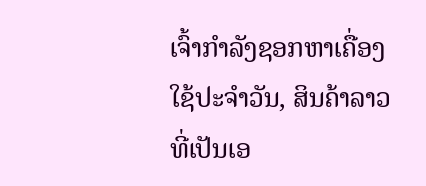ເຈົ້າກຳລັງຊອກຫາເຄື່ອງໃຊ້ປະຈຳວັນ, ສິນຄ້າລາວທີ່ເປັນເອ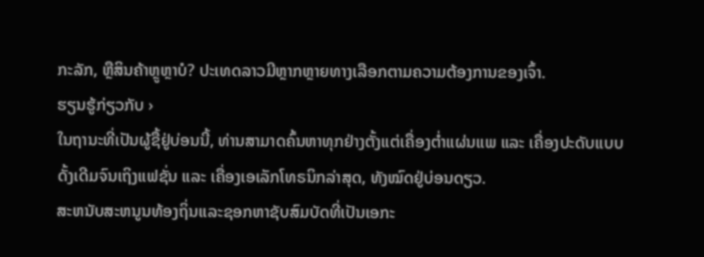ກະລັກ, ຫຼືສິນຄ້າຫຼູຫຼາບໍ? ປະເທດລາວມີຫຼາກຫຼາຍທາງເລືອກຕາມຄວາມຕ້ອງການຂອງເຈົ້າ.
ຮຽນຮູ້ກ່ຽວກັບ ›
ໃນຖານະທີ່ເປັນຜູ້ຊື້ຢູ່ບ່ອນນີ້, ທ່ານສາມາດຄົ້ນຫາທຸກຢ່າງຕັ້ງແຕ່ເຄື່ອງຕ່ຳແຜ່ນແພ ແລະ ເຄື່ອງປະດັບແບບດັ້ງເດີມຈົນເຖິງແຟຊັ່ນ ແລະ ເຄື່ອງເອເລັກໂທຣນິກລ່າສຸດ, ທັງໝົດຢູ່ບ່ອນດຽວ.
ສະຫນັບສະຫນູນທ້ອງຖິ່ນແລະຊອກຫາຊັບສົມບັດທີ່ເປັນເອກະ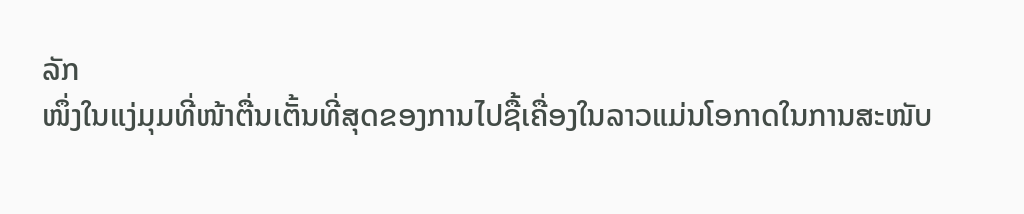ລັກ
ໜຶ່ງໃນແງ່ມຸມທີ່ໜ້າຕື່ນເຕັ້ນທີ່ສຸດຂອງການໄປຊື້ເຄື່ອງໃນລາວແມ່ນໂອກາດໃນການສະໜັບ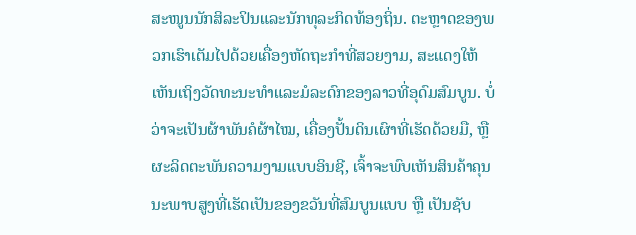ສະໜູນນັກສິລະປິນແລະນັກທຸລະກິດທ້ອງຖິ່ນ. ຕະຫຼາດຂອງພວກເຮົາເຕັມໄປດ້ວຍເຄື່ອງຫັດຖະກໍາທີ່ສວຍງາມ, ສະແດງໃຫ້ເຫັນເຖິງວັດທະນະທໍາແລະມໍລະດົກຂອງລາວທີ່ອຸດົມສົມບູນ. ບໍ່ວ່າຈະເປັນຜ້າພັນຄໍຜ້າໄໝ, ເຄື່ອງປັ້ນດິນເຜົາທີ່ເຮັດດ້ວຍມື, ຫຼືຜະລິດຕະພັນຄວາມງາມແບບອິນຊີ, ເຈົ້າຈະພົບເຫັນສິນຄ້າຄຸນນະພາບສູງທີ່ເຮັດເປັນຂອງຂວັນທີ່ສົມບູນແບບ ຫຼື ເປັນຊັບ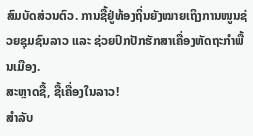ສົມບັດສ່ວນຕົວ. ການຊື້ຢູ່ທ້ອງຖິ່ນຍັງໝາຍເຖິງການໜູນຊ່ວຍຊຸມຊົນລາວ ແລະ ຊ່ວຍປົກປັກຮັກສາເຄື່ອງຫັດຖະກຳພື້ນເມືອງ.
ສະຫຼາດຊື້, ຊື້ເຄື່ອງໃນລາວ!
ສຳລັບ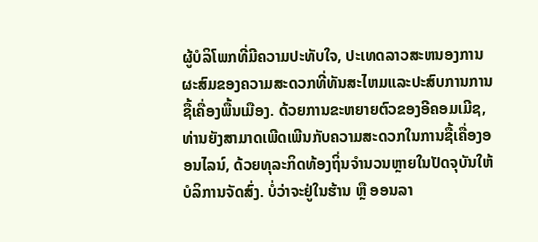ຜູ້ບໍລິໂພກທີ່ມີຄວາມປະທັບໃຈ, ປະເທດລາວສະຫນອງການຜະສົມຂອງຄວາມສະດວກທີ່ທັນສະໄຫມແລະປະສົບການການຊື້ເຄື່ອງພື້ນເມືອງ. ດ້ວຍການຂະຫຍາຍຕົວຂອງອີຄອມເມີຊ, ທ່ານຍັງສາມາດເພີດເພີນກັບຄວາມສະດວກໃນການຊື້ເຄື່ອງອອນໄລນ໌, ດ້ວຍທຸລະກິດທ້ອງຖິ່ນຈໍານວນຫຼາຍໃນປັດຈຸບັນໃຫ້ບໍລິການຈັດສົ່ງ. ບໍ່ວ່າຈະຢູ່ໃນຮ້ານ ຫຼື ອອນລາ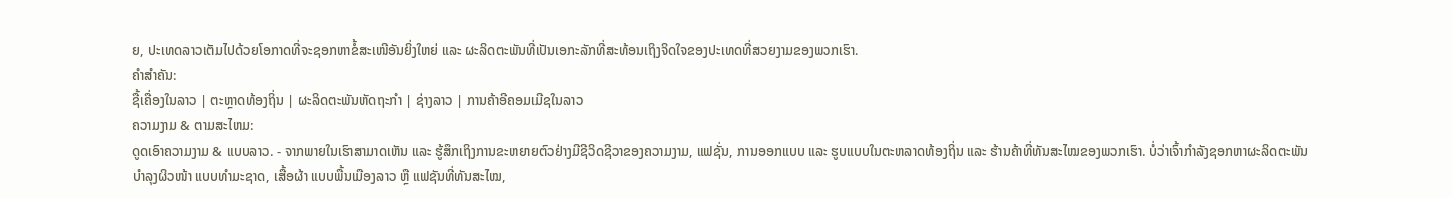ຍ, ປະເທດລາວເຕັມໄປດ້ວຍໂອກາດທີ່ຈະຊອກຫາຂໍ້ສະເໜີອັນຍິ່ງໃຫຍ່ ແລະ ຜະລິດຕະພັນທີ່ເປັນເອກະລັກທີ່ສະທ້ອນເຖິງຈິດໃຈຂອງປະເທດທີ່ສວຍງາມຂອງພວກເຮົາ.
ຄໍາສໍາຄັນ:
ຊື້ເຄື່ອງໃນລາວ | ຕະຫຼາດທ້ອງຖິ່ນ | ຜະລິດຕະພັນຫັດຖະກໍາ | ຊ່າງລາວ | ການຄ້າອີຄອມເມີຊໃນລາວ
ຄວາມງາມ & ຕາມສະໄຫມ:
ດູດເອົາຄວາມງາມ & ແບບລາວ. - ຈາກພາຍໃນເຮົາສາມາດເຫັນ ແລະ ຮູ້ສຶກເຖິງການຂະຫຍາຍຕົວຢ່າງມີຊີວິດຊີວາຂອງຄວາມງາມ, ແຟຊັ່ນ, ການອອກແບບ ແລະ ຮູບແບບໃນຕະຫລາດທ້ອງຖິ່ນ ແລະ ຮ້ານຄ້າທີ່ທັນສະໄໝຂອງພວກເຮົາ. ບໍ່ວ່າເຈົ້າກຳລັງຊອກຫາຜະລິດຕະພັນບຳລຸງຜິວໜ້າ ແບບທຳມະຊາດ, ເສື້ອຜ້າ ແບບພື້ນເມືອງລາວ ຫຼື ແຟຊັນທີ່ທັນສະໄໝ,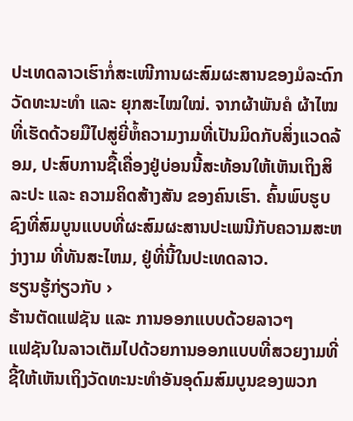ປະເທດລາວເຮົາກໍ່ສະເໜີການຜະສົມຜະສານຂອງມໍລະດົກວັດທະນະທຳ ແລະ ຍຸກສະໄໝໃໝ່. ຈາກຜ້າພັນຄໍ ຜ້າໄໝ ທີ່ເຮັດດ້ວຍມືໄປສູ່ຍີ່ຫໍ້ຄວາມງາມທີ່ເປັນມິດກັບສິ່ງແວດລ້ອມ, ປະສົບການຊື້ເຄື່ອງຢູ່ບ່ອນນີ້ສະທ້ອນໃຫ້ເຫັນເຖິງສິລະປະ ແລະ ຄວາມຄິດສ້າງສັນ ຂອງຄົນເຮົາ. ຄົ້ນພົບຮູບຊົງທີ່ສົມບູນແບບທີ່ຜະສົມຜະສານປະເພນີກັບຄວາມສະຫງ່າງາມ ທີ່ທັນສະໄຫມ, ຢູ່ທີ່ນີ້ໃນປະເທດລາວ.
ຮຽນຮູ້ກ່ຽວກັບ ›
ຮ້ານຕັດແຟຊັນ ແລະ ການອອກແບບດ້ວຍລາວໆ
ແຟຊັນໃນລາວເຕັມໄປດ້ວຍການອອກແບບທີ່ສວຍງາມທີ່ຊີ້ໃຫ້ເຫັນເຖິງວັດທະນະທໍາອັນອຸດົມສົມບູນຂອງພວກ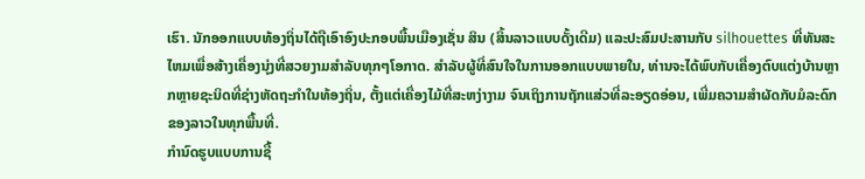ເຮົາ. ນັກອອກແບບທ້ອງຖິ່ນໄດ້ຖືເອົາອົງປະກອບພື້ນເມືອງເຊັ່ນ ສິນ (ສິ້ນລາວແບບດັ້ງເດີມ) ແລະປະສົມປະສານກັບ silhouettes ທີ່ທັນສະໄຫມເພື່ອສ້າງເຄື່ອງນຸ່ງທີ່ສວຍງາມສໍາລັບທຸກໆໂອກາດ. ສຳລັບຜູ້ທີ່ສົນໃຈໃນການອອກແບບພາຍໃນ, ທ່ານຈະໄດ້ພົບກັບເຄື່ອງຕົບແຕ່ງບ້ານຫຼາກຫຼາຍຊະນິດທີ່ຊ່າງຫັດຖະກຳໃນທ້ອງຖິ່ນ, ຕັ້ງແຕ່ເຄື່ອງໄມ້ທີ່ສະຫງ່າງາມ ຈົນເຖິງການຖັກແສ່ວທີ່ລະອຽດອ່ອນ, ເພີ່ມຄວາມສຳຜັດກັບມໍລະດົກຂອງລາວໃນທຸກພື້ນທີ່.
ກຳນົດຮູບແບບການຊື້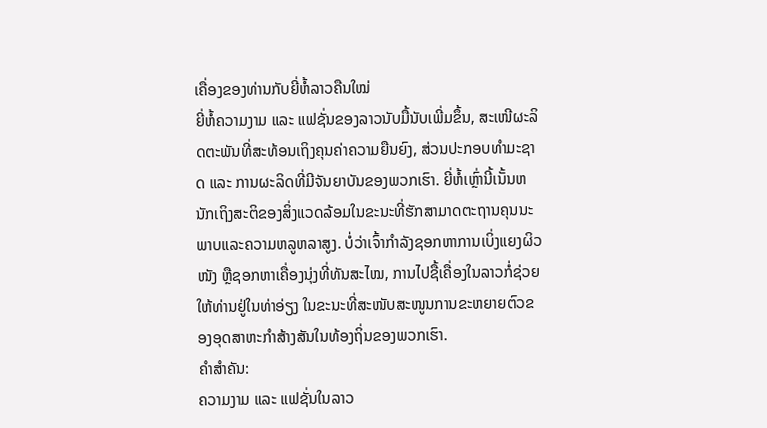ເຄື່ອງຂອງທ່ານກັບຍີ່ຫໍ້ລາວຄືນໃໝ່
ຍີ່ຫໍ້ຄວາມງາມ ແລະ ແຟຊັ່ນຂອງລາວນັບມື້ນັບເພີ່ມຂຶ້ນ, ສະເໜີຜະລິດຕະພັນທີ່ສະທ້ອນເຖິງຄຸນຄ່າຄວາມຍືນຍົງ, ສ່ວນປະກອບທຳມະຊາດ ແລະ ການຜະລິດທີ່ມີຈັນຍາບັນຂອງພວກເຮົາ. ຍີ່ຫໍ້ເຫຼົ່ານີ້ເນັ້ນຫນັກເຖິງສະຕິຂອງສິ່ງແວດລ້ອມໃນຂະນະທີ່ຮັກສາມາດຕະຖານຄຸນນະພາບແລະຄວາມຫລູຫລາສູງ. ບໍ່ວ່າເຈົ້າກຳລັງຊອກຫາການເບິ່ງແຍງຜິວໜັງ ຫຼືຊອກຫາເຄື່ອງນຸ່ງທີ່ທັນສະໄໝ, ການໄປຊື້ເຄື່ອງໃນລາວກໍ່ຊ່ວຍໃຫ້ທ່ານຢູ່ໃນທ່າອ່ຽງ ໃນຂະນະທີ່ສະໜັບສະໜູນການຂະຫຍາຍຕົວຂອງອຸດສາຫະກຳສ້າງສັນໃນທ້ອງຖິ່ນຂອງພວກເຮົາ.
ຄໍາສໍາຄັນ:
ຄວາມງາມ ແລະ ແຟຊັ່ນໃນລາວ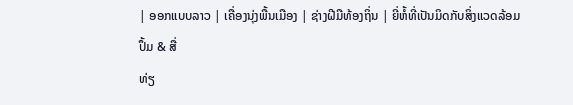| ອອກແບບລາວ | ເຄື່ອງນຸ່ງພື້ນເມືອງ | ຊ່າງຝີມືທ້ອງຖິ່ນ | ຍີ່ຫໍ້ທີ່ເປັນມິດກັບສິ່ງແວດລ້ອມ
ປຶ້ມ & ສື່
ທ່ຽ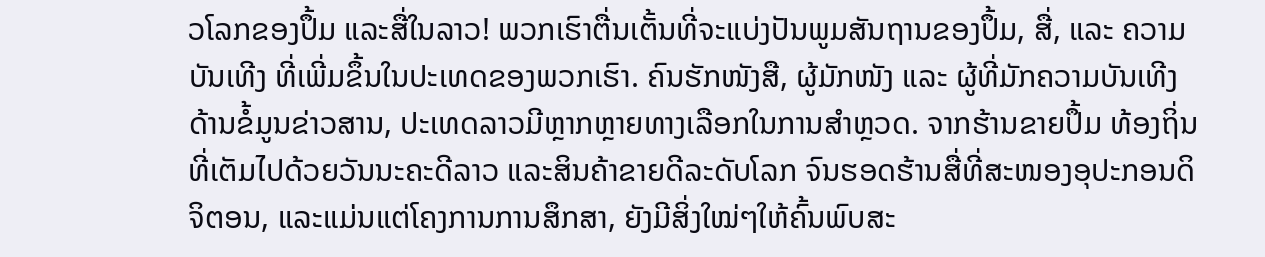ວໂລກຂອງປຶ້ມ ແລະສື່ໃນລາວ! ພວກເຮົາຕື່ນເຕັ້ນທີ່ຈະແບ່ງປັນພູມສັນຖານຂອງປຶ້ມ, ສື່, ແລະ ຄວາມບັນເທີງ ທີ່ເພີ່ມຂຶ້ນໃນປະເທດຂອງພວກເຮົາ. ຄົນຮັກໜັງສື, ຜູ້ມັກໜັງ ແລະ ຜູ້ທີ່ມັກຄວາມບັນເທີງ ດ້ານຂໍ້ມູນຂ່າວສານ, ປະເທດລາວມີຫຼາກຫຼາຍທາງເລືອກໃນການສຳຫຼວດ. ຈາກຮ້ານຂາຍປຶ້ມ ທ້ອງຖິ່ນທີ່ເຕັມໄປດ້ວຍວັນນະຄະດີລາວ ແລະສິນຄ້າຂາຍດີລະດັບໂລກ ຈົນຮອດຮ້ານສື່ທີ່ສະໜອງອຸປະກອນດິຈິຕອນ, ແລະແມ່ນແຕ່ໂຄງການການສຶກສາ, ຍັງມີສິ່ງໃໝ່ໆໃຫ້ຄົ້ນພົບສະ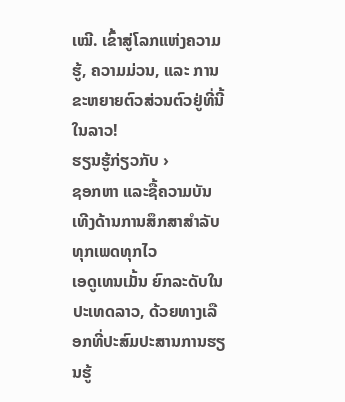ເໝີ. ເຂົ້າສູ່ໂລກແຫ່ງຄວາມຮູ້, ຄວາມມ່ວນ, ແລະ ການຂະຫຍາຍຕົວສ່ວນຕົວຢູ່ທີ່ນີ້ໃນລາວ!
ຮຽນຮູ້ກ່ຽວກັບ ›
ຊອກຫາ ແລະຊື້ຄວາມບັນເທີງດ້ານການສຶກສາສຳລັບທຸກເພດທຸກໄວ
ເອດູເທນເມັ້ນ ຍົກລະດັບໃນປະເທດລາວ, ດ້ວຍທາງເລືອກທີ່ປະສົມປະສານການຮຽນຮູ້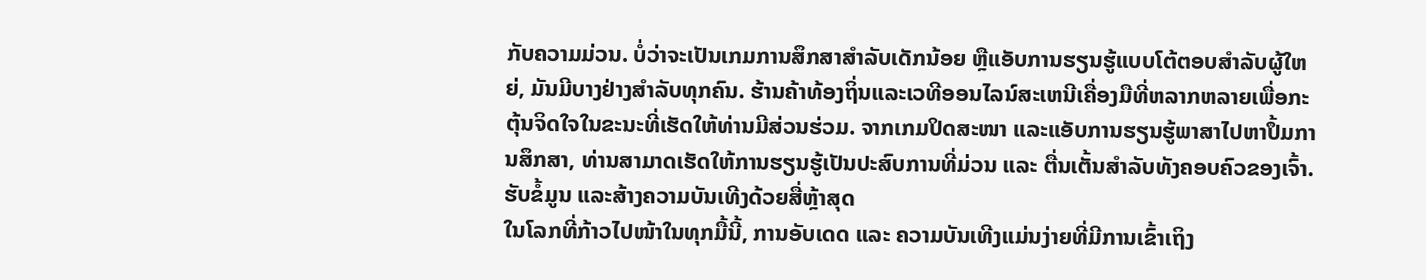ກັບຄວາມມ່ວນ. ບໍ່ວ່າຈະເປັນເກມການສຶກສາສຳລັບເດັກນ້ອຍ ຫຼືແອັບການຮຽນຮູ້ແບບໂຕ້ຕອບສຳລັບຜູ້ໃຫຍ່, ມັນມີບາງຢ່າງສຳລັບທຸກຄົນ. ຮ້ານຄ້າທ້ອງຖິ່ນແລະເວທີອອນໄລນ໌ສະເຫນີເຄື່ອງມືທີ່ຫລາກຫລາຍເພື່ອກະຕຸ້ນຈິດໃຈໃນຂະນະທີ່ເຮັດໃຫ້ທ່ານມີສ່ວນຮ່ວມ. ຈາກເກມປິດສະໜາ ແລະແອັບການຮຽນຮູ້ພາສາໄປຫາປຶ້ມການສຶກສາ, ທ່ານສາມາດເຮັດໃຫ້ການຮຽນຮູ້ເປັນປະສົບການທີ່ມ່ວນ ແລະ ຕື່ນເຕັ້ນສຳລັບທັງຄອບຄົວຂອງເຈົ້າ.
ຮັບຂໍ້ມູນ ແລະສ້າງຄວາມບັນເທີງດ້ວຍສື່ຫຼ້າສຸດ
ໃນໂລກທີ່ກ້າວໄປໜ້າໃນທຸກມື້ນີ້, ການອັບເດດ ແລະ ຄວາມບັນເທີງແມ່ນງ່າຍທີ່ມີການເຂົ້າເຖິງ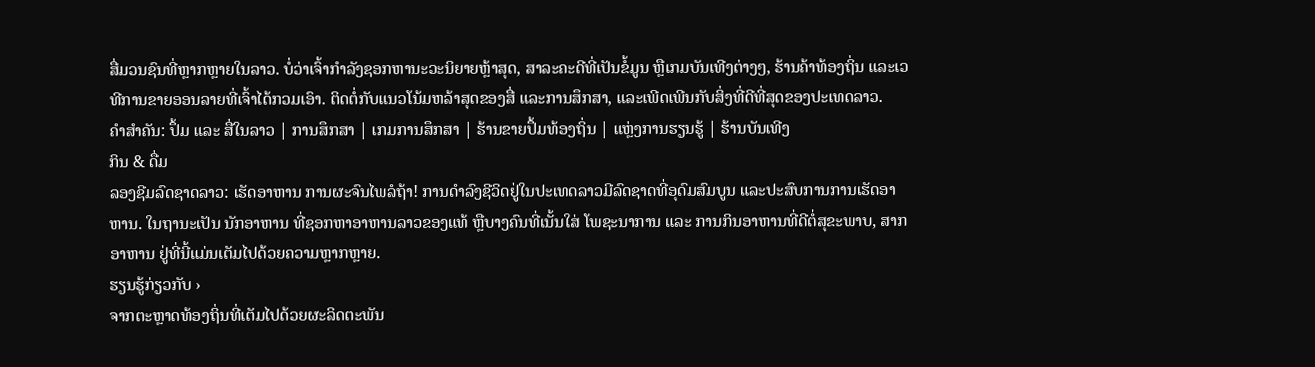ສື່ມວນຊົນທີ່ຫຼາກຫຼາຍໃນລາວ. ບໍ່ວ່າເຈົ້າກຳລັງຊອກຫານະວະນິຍາຍຫຼ້າສຸດ, ສາລະຄະດີທີ່ເປັນຂໍ້ມູນ ຫຼືເກມບັນເທີງຕ່າງໆ, ຮ້ານຄ້າທ້ອງຖິ່ນ ແລະເວທີການຂາຍອອນລາຍທີ່ເຈົ້າໄດ້ກວມເອົາ. ຕິດຕໍ່ກັບແນວໂນ້ມຫລ້າສຸດຂອງສື່ ແລະການສຶກສາ, ແລະເພີດເພີນກັບສິ່ງທີ່ດີທີ່ສຸດຂອງປະເທດລາວ.
ຄຳສໍາຄັນ: ປຶ້ມ ແລະ ສື່ໃນລາວ | ການສຶກສາ | ເກມການສຶກສາ | ຮ້ານຂາຍປຶ້ມທ້ອງຖິ່ນ | ແຫຼ່ງການຮຽນຮູ້ | ຮ້ານບັນເທີງ
ກິນ & ດື່ມ
ລອງຊີມລົດຊາດລາວ: ເຮັດອາຫານ ການຜະຈົນໄພລໍຖ້າ! ການດຳລົງຊີວິດຢູ່ໃນປະເທດລາວມີລົດຊາດທີ່ອຸດົມສົມບູນ ແລະປະສົບການການເຮັດອາຫານ. ໃນຖານະເປັນ ນັກອາຫານ ທີ່ຊອກຫາອາຫານລາວຂອງແທ້ ຫຼືບາງຄົນທີ່ເນັ້ນໃສ່ ໂພຊະນາການ ແລະ ການກິນອາຫານທີ່ດີຕໍ່ສຸຂະພາບ, ສາກອາຫານ ຢູ່ທີ່ນີ້ແມ່ນເຕັມໄປດ້ວຍຄວາມຫຼາກຫຼາຍ.
ຮຽນຮູ້ກ່ຽວກັບ ›
ຈາກຕະຫຼາດທ້ອງຖິ່ນທີ່ເຕັມໄປດ້ວຍຜະລິດຕະພັນ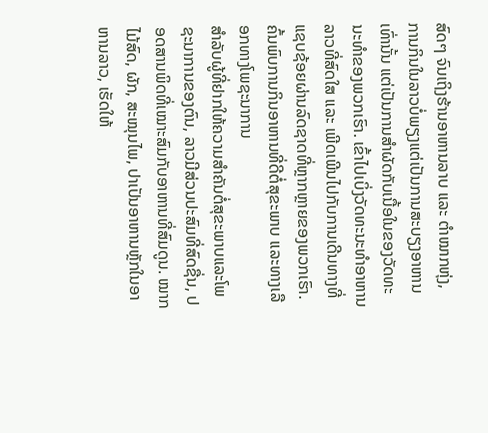ສົດໆ ຈົນເຖິງຮ້ານອາຫານລາບ ແລະ ຕຳໝາກຫຸ່ງ, ການກິນໃນລາວບໍ່ພຽງແຕ່ເປັນການສະບຽງອາຫານເທົ່ານັ້ນ ແຕ່ເປັນການສຳຜັດກັບເນື້ອໃນຂອງວັດທະນະທຳຂອງພວກເຮົາ. ເຂົ້າໄປເບິ່ງວັດທະນະທຳອາຫານລາວທີ່ສົດໃສ ແລະ ເພີດເພີນໄປກັບການເດີນທາງທີ່ແຊບຊ້ອຍຜ່ານລົດຊາດທີ່ຫຼາກຫຼາຍຂອງພວກເຮົາ.
ຄົ້ນພົບການກິນອາຫານທີ່ດີຕໍ່ສຸຂະພາບ ແລະທາງເລືອກທາງໂພຊະນາການ
ສຳລັບຜູ້ທີ່ຢາກໃຫ້ຄວາມສຳຄັນຕໍ່ສຸຂະພາບແລະໂພຊະນາການຂອງຕົນ, ລາວມີສ່ວນປະສົມທີ່ສົດຊື່ນ, ປອດສານພິດທີ່ເໝາະສົມກັບອາຫານທີ່ສົມດູນ. ໝາກໄມ້ສົດ, ຜັກ, ສະໝຸນໄພ, ປາເປັນອາຫານຫຼັກໃນອາຫານລາວ, ເຮັດໃຫ້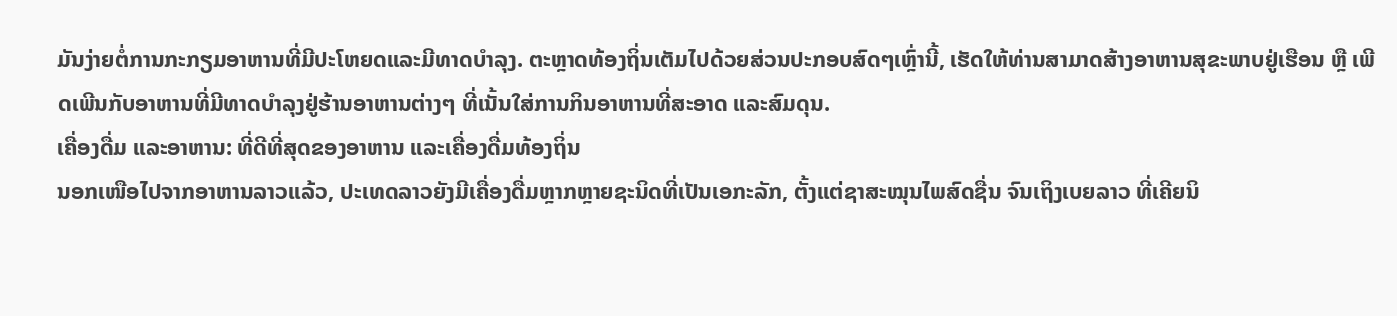ມັນງ່າຍຕໍ່ການກະກຽມອາຫານທີ່ມີປະໂຫຍດແລະມີທາດບໍາລຸງ. ຕະຫຼາດທ້ອງຖິ່ນເຕັມໄປດ້ວຍສ່ວນປະກອບສົດໆເຫຼົ່ານີ້, ເຮັດໃຫ້ທ່ານສາມາດສ້າງອາຫານສຸຂະພາບຢູ່ເຮືອນ ຫຼື ເພີດເພີນກັບອາຫານທີ່ມີທາດບໍາລຸງຢູ່ຮ້ານອາຫານຕ່າງໆ ທີ່ເນັ້ນໃສ່ການກິນອາຫານທີ່ສະອາດ ແລະສົມດຸນ.
ເຄື່ອງດື່ມ ແລະອາຫານ: ທີ່ດີທີ່ສຸດຂອງອາຫານ ແລະເຄື່ອງດື່ມທ້ອງຖິ່ນ
ນອກເໜືອໄປຈາກອາຫານລາວແລ້ວ, ປະເທດລາວຍັງມີເຄື່ອງດື່ມຫຼາກຫຼາຍຊະນິດທີ່ເປັນເອກະລັກ, ຕັ້ງແຕ່ຊາສະໝຸນໄພສົດຊື່ນ ຈົນເຖິງເບຍລາວ ທີ່ເຄີຍນິ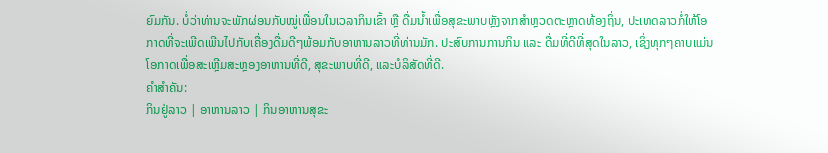ຍົມກັນ. ບໍ່ວ່າທ່ານຈະພັກຜ່ອນກັບໝູ່ເພື່ອນໃນເວລາກິນເຂົ້າ ຫຼື ດື່ມນ້ຳເພື່ອສຸຂະພາບຫຼັງຈາກສຳຫຼວດຕະຫຼາດທ້ອງຖິ່ນ, ປະເທດລາວກໍ່ໃຫ້ໂອກາດທີ່ຈະເພີດເພີນໄປກັບເຄື່ອງດື່ມດີໆພ້ອມກັບອາຫານລາວທີ່ທ່ານມັກ. ປະສົບການການກິນ ແລະ ດື່ມທີ່ດີທີ່ສຸດໃນລາວ, ເຊິ່ງທຸກໆຄາບແມ່ນໂອກາດເພື່ອສະເຫຼີມສະຫຼອງອາຫານທີ່ດີ, ສຸຂະພາບທີ່ດີ, ແລະບໍລິສັດທີ່ດີ.
ຄໍາສໍາຄັນ:
ກິນຢູ່ລາວ | ອາຫານລາວ | ກິນອາຫານສຸຂະ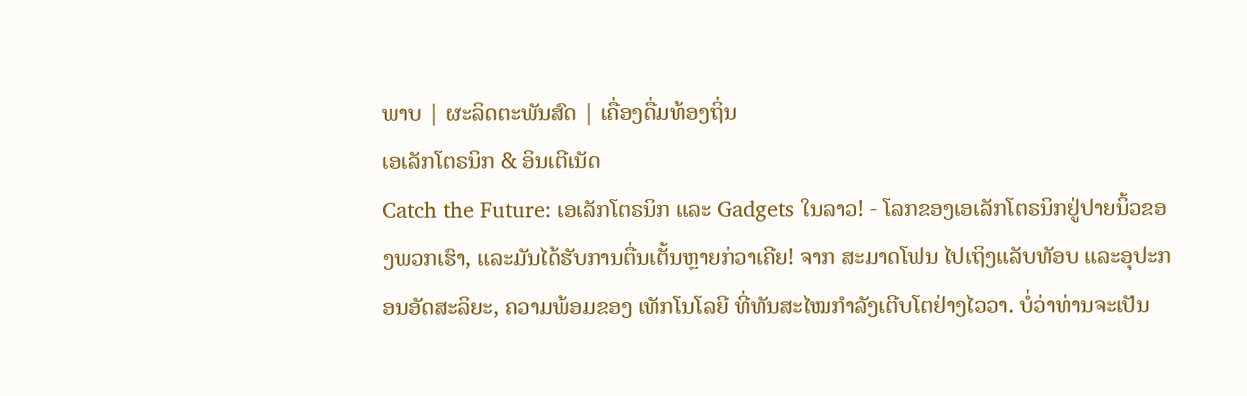ພາບ | ຜະລິດຕະພັນສົດ | ເຄື່ອງດື່ມທ້ອງຖິ່ນ
ເອເລັກໂຕຣນິກ & ອິນເຕີເນັດ
Catch the Future: ເອເລັກໂຕຣນິກ ແລະ Gadgets ໃນລາວ! - ໂລກຂອງເອເລັກໂຕຣນິກຢູ່ປາຍນິ້ວຂອງພວກເຮົາ, ແລະມັນໄດ້ຮັບການຕື່ນເຕັ້ນຫຼາຍກ່ວາເຄີຍ! ຈາກ ສະມາດໂຟນ ໄປເຖິງແລັບທັອບ ແລະອຸປະກອນອັດສະລິຍະ, ຄວາມພ້ອມຂອງ ເທັກໂນໂລຍີ ທີ່ທັນສະໄໝກຳລັງເຕີບໂຕຢ່າງໄວວາ. ບໍ່ວ່າທ່ານຈະເປັນ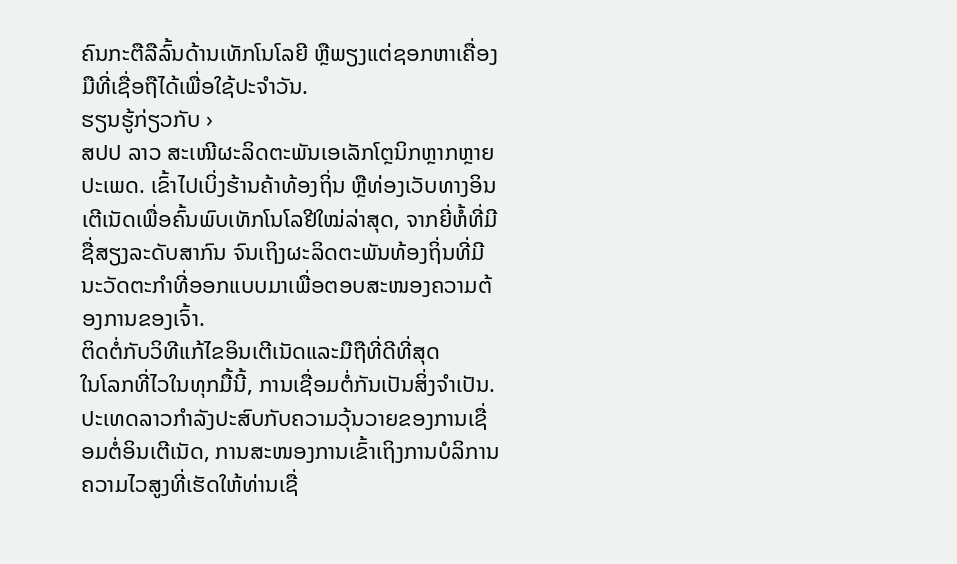ຄົນກະຕືລືລົ້ນດ້ານເທັກໂນໂລຍີ ຫຼືພຽງແຕ່ຊອກຫາເຄື່ອງມືທີ່ເຊື່ອຖືໄດ້ເພື່ອໃຊ້ປະຈໍາວັນ.
ຮຽນຮູ້ກ່ຽວກັບ ›
ສປປ ລາວ ສະເໜີຜະລິດຕະພັນເອເລັກໂຕຼນິກຫຼາກຫຼາຍປະເພດ. ເຂົ້າໄປເບິ່ງຮ້ານຄ້າທ້ອງຖິ່ນ ຫຼືທ່ອງເວັບທາງອິນເຕີເນັດເພື່ອຄົ້ນພົບເທັກໂນໂລຢີໃໝ່ລ່າສຸດ, ຈາກຍີ່ຫໍ້ທີ່ມີຊື່ສຽງລະດັບສາກົນ ຈົນເຖິງຜະລິດຕະພັນທ້ອງຖິ່ນທີ່ມີນະວັດຕະກໍາທີ່ອອກແບບມາເພື່ອຕອບສະໜອງຄວາມຕ້ອງການຂອງເຈົ້າ.
ຕິດຕໍ່ກັບວິທີແກ້ໄຂອິນເຕີເນັດແລະມືຖືທີ່ດີທີ່ສຸດ
ໃນໂລກທີ່ໄວໃນທຸກມື້ນີ້, ການເຊື່ອມຕໍ່ກັນເປັນສິ່ງຈຳເປັນ. ປະເທດລາວກຳລັງປະສົບກັບຄວາມວຸ້ນວາຍຂອງການເຊື່ອມຕໍ່ອິນເຕີເນັດ, ການສະໜອງການເຂົ້າເຖິງການບໍລິການຄວາມໄວສູງທີ່ເຮັດໃຫ້ທ່ານເຊື່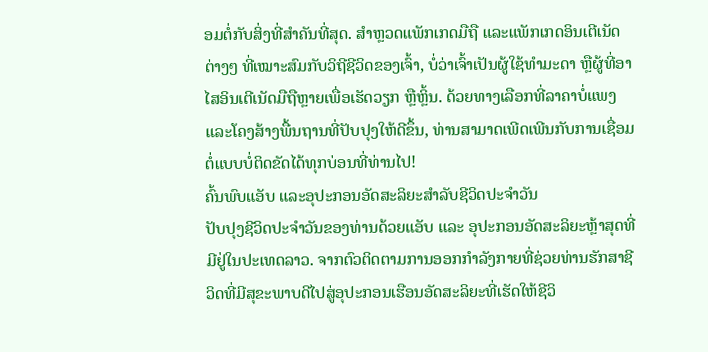ອມຕໍ່ກັບສິ່ງທີ່ສຳຄັນທີ່ສຸດ. ສຳຫຼວດແພັກເກດມືຖື ແລະແພັກເກດອິນເຕີເນັດຕ່າງໆ ທີ່ເໝາະສົມກັບວິຖີຊີວິດຂອງເຈົ້າ, ບໍ່ວ່າເຈົ້າເປັນຜູ້ໃຊ້ທຳມະດາ ຫຼືຜູ້ທີ່ອາໄສອິນເຕີເນັດມືຖືຫຼາຍເພື່ອເຮັດວຽກ ຫຼືຫຼິ້ນ. ດ້ວຍທາງເລືອກທີ່ລາຄາບໍ່ແພງ ແລະໂຄງສ້າງພື້ນຖານທີ່ປັບປຸງໃຫ້ດີຂຶ້ນ, ທ່ານສາມາດເພີດເພີນກັບການເຊື່ອມຕໍ່ແບບບໍ່ຕິດຂັດໄດ້ທຸກບ່ອນທີ່ທ່ານໄປ!
ຄົ້ນພົບແອັບ ແລະອຸປະກອນອັດສະລິຍະສຳລັບຊີວິດປະຈຳວັນ
ປັບປຸງຊີວິດປະຈຳວັນຂອງທ່ານດ້ວຍແອັບ ແລະ ອຸປະກອນອັດສະລິຍະຫຼ້າສຸດທີ່ມີຢູ່ໃນປະເທດລາວ. ຈາກຕົວຕິດຕາມການອອກກຳລັງກາຍທີ່ຊ່ວຍທ່ານຮັກສາຊີວິດທີ່ມີສຸຂະພາບດີໄປສູ່ອຸປະກອນເຮືອນອັດສະລິຍະທີ່ເຮັດໃຫ້ຊີວິ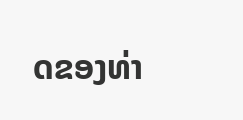ດຂອງທ່າ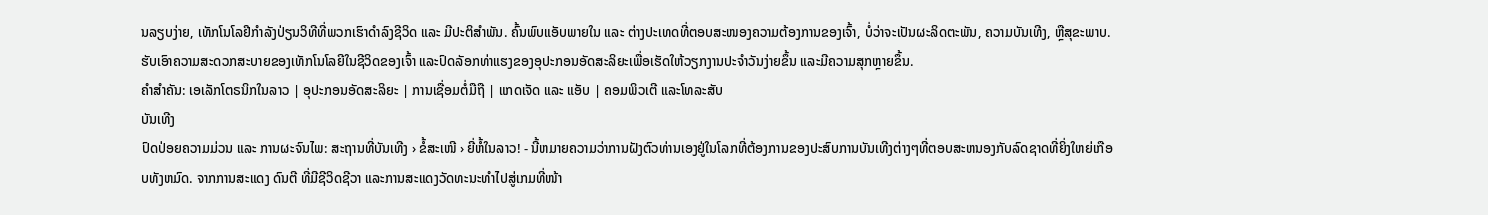ນລຽບງ່າຍ, ເທັກໂນໂລຢີກຳລັງປ່ຽນວິທີທີ່ພວກເຮົາດຳລົງຊີວິດ ແລະ ມີປະຕິສຳພັນ. ຄົ້ນພົບແອັບພາຍໃນ ແລະ ຕ່າງປະເທດທີ່ຕອບສະໜອງຄວາມຕ້ອງການຂອງເຈົ້າ, ບໍ່ວ່າຈະເປັນຜະລິດຕະພັນ, ຄວາມບັນເທີງ, ຫຼືສຸຂະພາບ. ຮັບເອົາຄວາມສະດວກສະບາຍຂອງເທັກໂນໂລຍີໃນຊີວິດຂອງເຈົ້າ ແລະປົດລັອກທ່າແຮງຂອງອຸປະກອນອັດສະລິຍະເພື່ອເຮັດໃຫ້ວຽກງານປະຈໍາວັນງ່າຍຂຶ້ນ ແລະມີຄວາມສຸກຫຼາຍຂຶ້ນ.
ຄໍາສໍາຄັນ: ເອເລັກໂຕຣນິກໃນລາວ | ອຸປະກອນອັດສະລິຍະ | ການເຊື່ອມຕໍ່ມືຖື | ແກດເຈັດ ແລະ ແອັບ | ຄອມພິວເຕີ ແລະໂທລະສັບ
ບັນເທີງ
ປົດປ່ອຍຄວາມມ່ວນ ແລະ ການຜະຈົນໄພ: ສະຖານທີ່ບັນເທີງ › ຂໍ້ສະເໜີ › ຍີ່ຫໍ້ໃນລາວ! - ນີ້ຫມາຍຄວາມວ່າການຝັງຕົວທ່ານເອງຢູ່ໃນໂລກທີ່ຕ້ອງການຂອງປະສົບການບັນເທີງຕ່າງໆທີ່ຕອບສະຫນອງກັບລົດຊາດທີ່ຍິ່ງໃຫຍ່ເກືອບທັງຫມົດ. ຈາກການສະແດງ ດົນຕີ ທີ່ມີຊີວິດຊີວາ ແລະການສະແດງວັດທະນະທໍາໄປສູ່ເກມທີ່ໜ້າ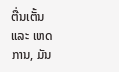ຕື່ນເຕັ້ນ ແລະ ເຫດການ, ມັນ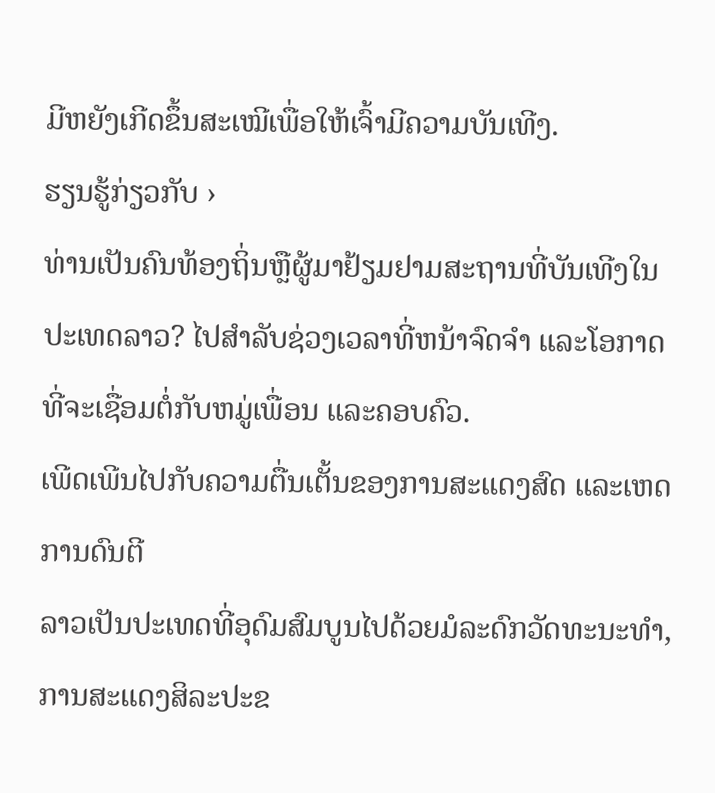ມີຫຍັງເກີດຂຶ້ນສະເໝີເພື່ອໃຫ້ເຈົ້າມີຄວາມບັນເທີງ.
ຮຽນຮູ້ກ່ຽວກັບ ›
ທ່ານເປັນຄົນທ້ອງຖິ່ນຫຼືຜູ້ມາຢ້ຽມຢາມສະຖານທີ່ບັນເທີງໃນປະເທດລາວ? ໄປສໍາລັບຊ່ວງເວລາທີ່ຫນ້າຈົດຈໍາ ແລະໂອກາດທີ່ຈະເຊື່ອມຕໍ່ກັບຫມູ່ເພື່ອນ ແລະຄອບຄົວ.
ເພີດເພີນໄປກັບຄວາມຕື່ນເຕັ້ນຂອງການສະແດງສົດ ແລະເຫດການດົນຕີ
ລາວເປັນປະເທດທີ່ອຸດົມສົມບູນໄປດ້ວຍມໍລະດົກວັດທະນະທຳ, ການສະແດງສິລະປະຂ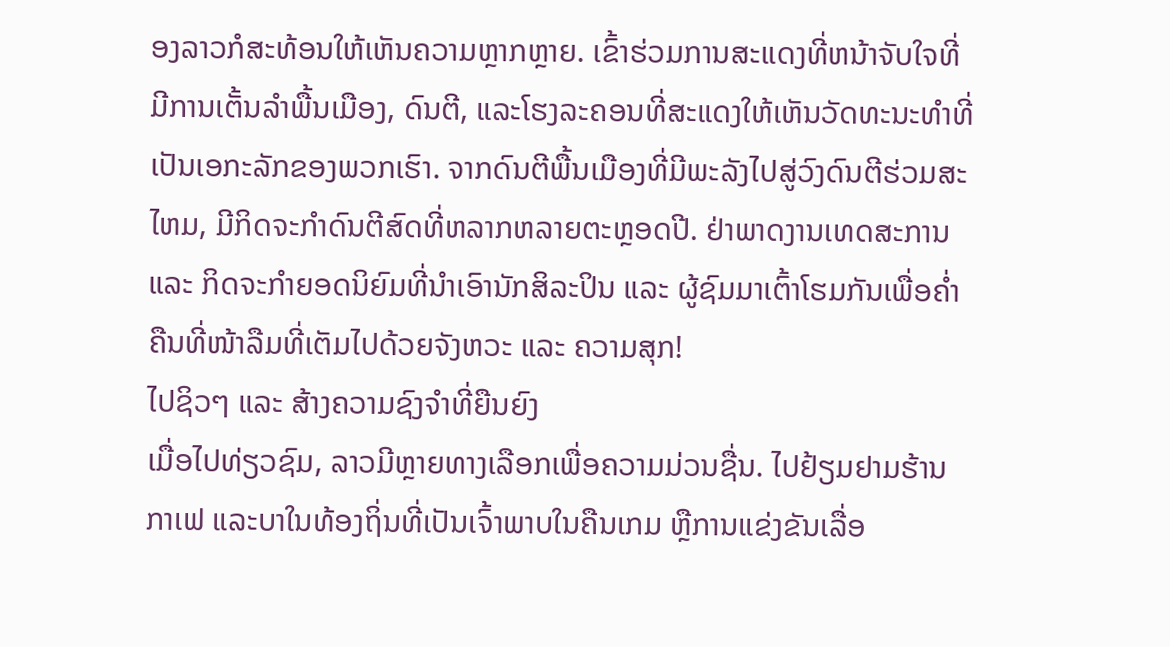ອງລາວກໍສະທ້ອນໃຫ້ເຫັນຄວາມຫຼາກຫຼາຍ. ເຂົ້າຮ່ວມການສະແດງທີ່ຫນ້າຈັບໃຈທີ່ມີການເຕັ້ນລໍາພື້ນເມືອງ, ດົນຕີ, ແລະໂຮງລະຄອນທີ່ສະແດງໃຫ້ເຫັນວັດທະນະທໍາທີ່ເປັນເອກະລັກຂອງພວກເຮົາ. ຈາກດົນຕີພື້ນເມືອງທີ່ມີພະລັງໄປສູ່ວົງດົນຕີຮ່ວມສະໄຫມ, ມີກິດຈະກໍາດົນຕີສົດທີ່ຫລາກຫລາຍຕະຫຼອດປີ. ຢ່າພາດງານເທດສະການ ແລະ ກິດຈະກຳຍອດນິຍົມທີ່ນຳເອົານັກສິລະປິນ ແລະ ຜູ້ຊົມມາເຕົ້າໂຮມກັນເພື່ອຄ່ຳຄືນທີ່ໜ້າລືມທີ່ເຕັມໄປດ້ວຍຈັງຫວະ ແລະ ຄວາມສຸກ!
ໄປຊິວໆ ແລະ ສ້າງຄວາມຊົງຈຳທີ່ຍືນຍົງ
ເມື່ອໄປທ່ຽວຊົມ, ລາວມີຫຼາຍທາງເລືອກເພື່ອຄວາມມ່ວນຊື່ນ. ໄປຢ້ຽມຢາມຮ້ານກາເຟ ແລະບາໃນທ້ອງຖິ່ນທີ່ເປັນເຈົ້າພາບໃນຄືນເກມ ຫຼືການແຂ່ງຂັນເລື່ອ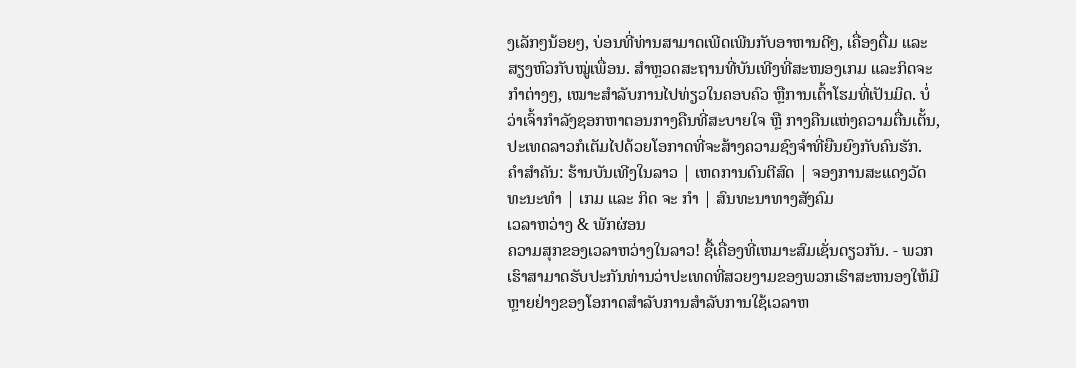ງເລັກໆນ້ອຍໆ, ບ່ອນທີ່ທ່ານສາມາດເພີດເພີນກັບອາຫານດີໆ, ເຄື່ອງດື່ມ ແລະສຽງຫົວກັບໝູ່ເພື່ອນ. ສຳຫຼວດສະຖານທີ່ບັນເທີງທີ່ສະໜອງເກມ ແລະກິດຈະກຳຕ່າງໆ, ເໝາະສຳລັບການໄປທ່ຽວໃນຄອບຄົວ ຫຼືການເຕົ້າໂຮມທີ່ເປັນມິດ. ບໍ່ວ່າເຈົ້າກຳລັງຊອກຫາຕອນກາງຄືນທີ່ສະບາຍໃຈ ຫຼື ກາງຄືນແຫ່ງຄວາມຕື່ນເຕັ້ນ, ປະເທດລາວກໍເຕັມໄປດ້ວຍໂອກາດທີ່ຈະສ້າງຄວາມຊົງຈຳທີ່ຍືນຍົງກັບຄົນຮັກ.
ຄຳສໍາຄັນ: ຮ້ານບັນເທີງໃນລາວ | ເຫດການດົນຕີສົດ | ຈອງການສະແດງວັດທະນະທໍາ | ເກມ ແລະ ກິດ ຈະ ກໍາ | ສົນທະນາທາງສັງຄົມ
ເວລາຫວ່າງ & ພັກຜ່ອນ
ຄວາມສຸກຂອງເວລາຫວ່າງໃນລາວ! ຊື້ເຄື່ອງທີ່ເຫມາະສົມເຊັ່ນດຽວກັນ. - ພວກເຮົາສາມາດຮັບປະກັນທ່ານວ່າປະເທດທີ່ສວຍງາມຂອງພວກເຮົາສະຫນອງໃຫ້ມີຫຼາຍຢ່າງຂອງໂອກາດສໍາລັບການສໍາລັບການໃຊ້ເວລາຫ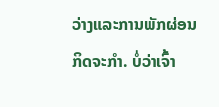ວ່າງແລະການພັກຜ່ອນ ກິດຈະກໍາ. ບໍ່ວ່າເຈົ້າ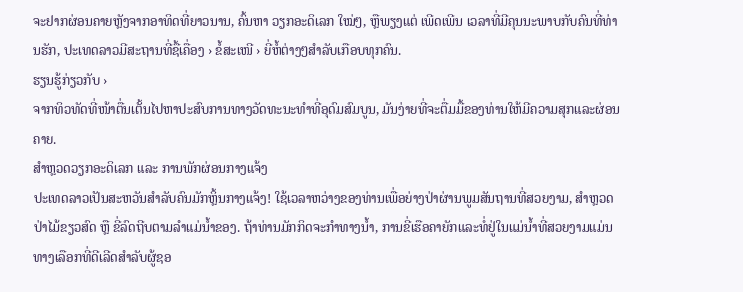ຈະຢາກຜ່ອນຄາຍຫຼັງຈາກອາທິດທີ່ຍາວນານ, ຄົ້ນຫາ ວຽກອະດິເລກ ໃໝ່ໆ, ຫຼືພຽງແຕ່ ເພີດເພີນ ເວລາທີ່ມີຄຸນນະພາບກັບຄົນທີ່ທ່ານຮັກ, ປະເທດລາວມີສະຖານທີ່ຊື້ເຄື່ອງ › ຂໍ້ສະເໜີ › ຍີ່ຫໍ້ຕ່າງໆສຳລັບເກືອບທຸກຄົນ.
ຮຽນຮູ້ກ່ຽວກັບ ›
ຈາກທິວທັດທີ່ໜ້າຕື່ນເຕັ້ນໄປຫາປະສົບການທາງວັດທະນະທຳທີ່ອຸດົມສົມບູນ, ມັນງ່າຍທີ່ຈະຕື່ມມື້ຂອງທ່ານໃຫ້ມີຄວາມສຸກແລະຜ່ອນຄາຍ.
ສຳຫຼວດວຽກອະດິເລກ ແລະ ການພັກຜ່ອນກາງແຈ້ງ
ປະເທດລາວເປັນສະຫວັນສຳລັບຄົນມັກຫຼິ້ນກາງແຈ້ງ! ໃຊ້ເວລາຫວ່າງຂອງທ່ານເພື່ອຍ່າງປ່າຜ່ານພູມສັນຖານທີ່ສວຍງາມ, ສຳຫຼວດປ່າໄມ້ຂຽວສົດ ຫຼື ຂີ່ລົດຖີບຕາມລຳແມ່ນ້ຳຂອງ. ຖ້າທ່ານມັກກິດຈະກໍາທາງນ້ຳ, ການຂີ່ເຮືອຄາຍັກແລະທໍ່ຢູ່ໃນແມ່ນ້ຳທີ່ສວຍງາມແມ່ນທາງເລືອກທີ່ດີເລີດສໍາລັບຜູ້ຊອ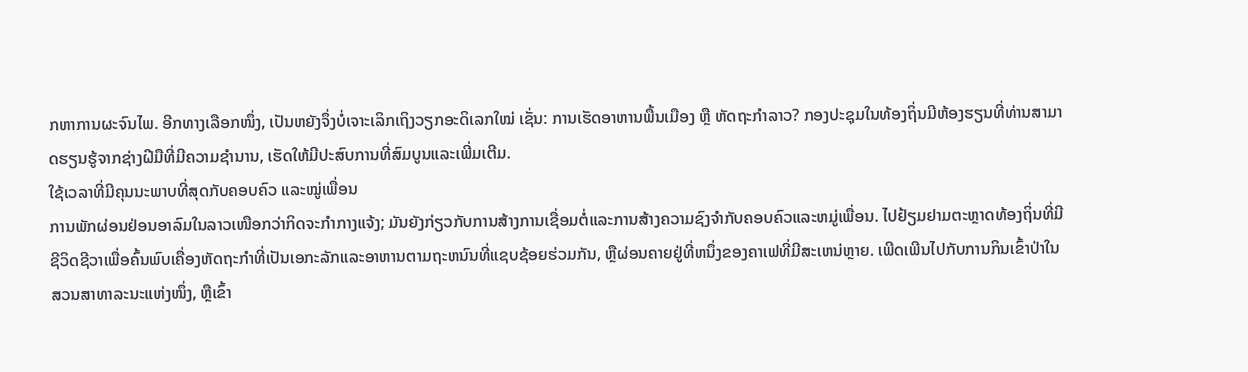ກຫາການຜະຈົນໄພ. ອີກທາງເລືອກໜຶ່ງ, ເປັນຫຍັງຈຶ່ງບໍ່ເຈາະເລິກເຖິງວຽກອະດິເລກໃໝ່ ເຊັ່ນ: ການເຮັດອາຫານພື້ນເມືອງ ຫຼື ຫັດຖະກຳລາວ? ກອງປະຊຸມໃນທ້ອງຖິ່ນມີຫ້ອງຮຽນທີ່ທ່ານສາມາດຮຽນຮູ້ຈາກຊ່າງຝີມືທີ່ມີຄວາມຊໍານານ, ເຮັດໃຫ້ມີປະສົບການທີ່ສົມບູນແລະເພີ່ມເຕີມ.
ໃຊ້ເວລາທີ່ມີຄຸນນະພາບທີ່ສຸດກັບຄອບຄົວ ແລະໝູ່ເພື່ອນ
ການພັກຜ່ອນຢ່ອນອາລົມໃນລາວເໜືອກວ່າກິດຈະກຳກາງແຈ້ງ; ມັນຍັງກ່ຽວກັບການສ້າງການເຊື່ອມຕໍ່ແລະການສ້າງຄວາມຊົງຈໍາກັບຄອບຄົວແລະຫມູ່ເພື່ອນ. ໄປຢ້ຽມຢາມຕະຫຼາດທ້ອງຖິ່ນທີ່ມີຊີວິດຊີວາເພື່ອຄົ້ນພົບເຄື່ອງຫັດຖະກໍາທີ່ເປັນເອກະລັກແລະອາຫານຕາມຖະຫນົນທີ່ແຊບຊ້ອຍຮ່ວມກັນ, ຫຼືຜ່ອນຄາຍຢູ່ທີ່ຫນຶ່ງຂອງຄາເຟທີ່ມີສະເຫນ່ຫຼາຍ. ເພີດເພີນໄປກັບການກິນເຂົ້າປ່າໃນສວນສາທາລະນະແຫ່ງໜຶ່ງ, ຫຼືເຂົ້າ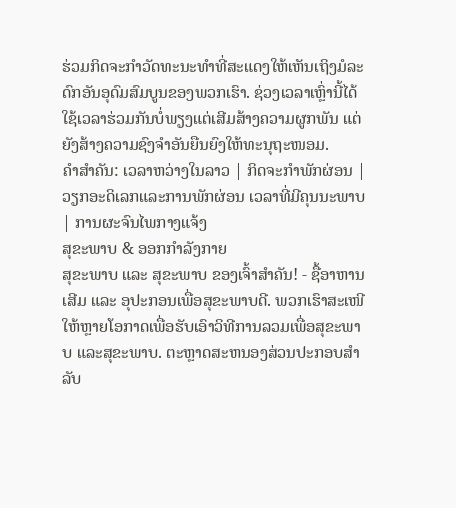ຮ່ວມກິດຈະກໍາວັດທະນະທໍາທີ່ສະແດງໃຫ້ເຫັນເຖິງມໍລະດົກອັນອຸດົມສົມບູນຂອງພວກເຮົາ. ຊ່ວງເວລາເຫຼົ່ານີ້ໄດ້ໃຊ້ເວລາຮ່ວມກັນບໍ່ພຽງແຕ່ເສີມສ້າງຄວາມຜູກພັນ ແຕ່ຍັງສ້າງຄວາມຊົງຈໍາອັນຍືນຍົງໃຫ້ທະນຸຖະໜອມ.
ຄໍາສໍາຄັນ: ເວລາຫວ່າງໃນລາວ | ກິດຈະກໍາພັກຜ່ອນ | ວຽກອະດິເລກແລະການພັກຜ່ອນ ເວລາທີ່ມີຄຸນນະພາບ | ການຜະຈົນໄພກາງແຈ້ງ
ສຸຂະພາບ & ອອກກຳລັງກາຍ
ສຸຂະພາບ ແລະ ສຸຂະພາບ ຂອງເຈົ້າສຳຄັນ! - ຊື້ອາຫານເສີມ ແລະ ອຸປະກອນເພື່ອສຸຂະພາບດີ. ພວກເຮົາສະເໜີໃຫ້ຫຼາຍໂອກາດເພື່ອຮັບເອົາວິທີການລວມເພື່ອສຸຂະພາບ ແລະສຸຂະພາບ. ຕະຫຼາດສະຫນອງສ່ວນປະກອບສໍາລັບ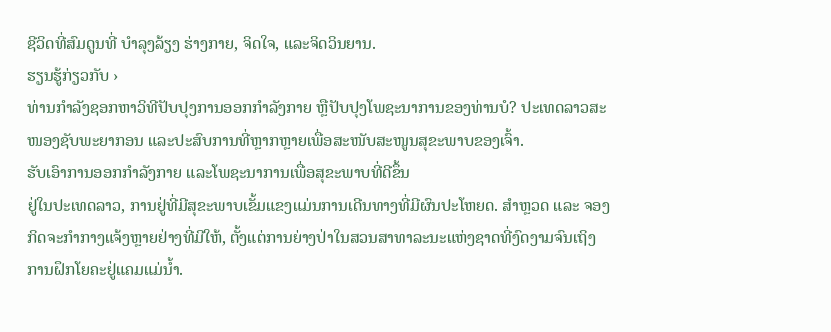ຊີວິດທີ່ສົມດູນທີ່ ບໍາລຸງລ້ຽງ ຮ່າງກາຍ, ຈິດໃຈ, ແລະຈິດວິນຍານ.
ຮຽນຮູ້ກ່ຽວກັບ ›
ທ່ານກຳລັງຊອກຫາວິທີປັບປຸງການອອກກຳລັງກາຍ ຫຼືປັບປຸງໂພຊະນາການຂອງທ່ານບໍ? ປະເທດລາວສະໜອງຊັບພະຍາກອນ ແລະປະສົບການທີ່ຫຼາກຫຼາຍເພື່ອສະໜັບສະໜູນສຸຂະພາບຂອງເຈົ້າ.
ຮັບເອົາການອອກກຳລັງກາຍ ແລະໂພຊະນາການເພື່ອສຸຂະພາບທີ່ດີຂຶ້ນ
ຢູ່ໃນປະເທດລາວ, ການຢູ່ທີ່ມີສຸຂະພາບເຂັ້ມແຂງແມ່ນການເດີນທາງທີ່ມີຜົນປະໂຫຍດ. ສຳຫຼວດ ແລະ ຈອງກິດຈະກຳກາງແຈ້ງຫຼາຍຢ່າງທີ່ມີໃຫ້, ຕັ້ງແຕ່ການຍ່າງປ່າໃນສວນສາທາລະນະແຫ່ງຊາດທີ່ງົດງາມຈົນເຖິງການຝຶກໂຍຄະຢູ່ແຄມແມ່ນ້ຳ.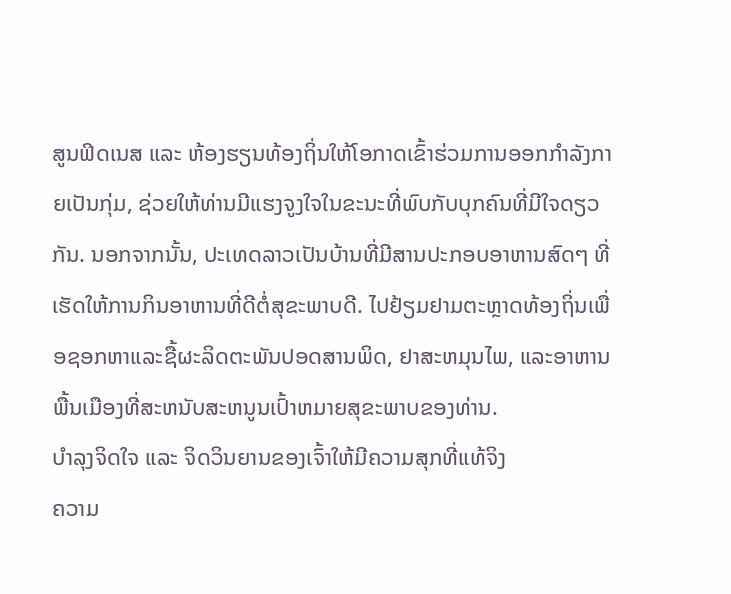ສູນຟິດເນສ ແລະ ຫ້ອງຮຽນທ້ອງຖິ່ນໃຫ້ໂອກາດເຂົ້າຮ່ວມການອອກກຳລັງກາຍເປັນກຸ່ມ, ຊ່ວຍໃຫ້ທ່ານມີແຮງຈູງໃຈໃນຂະນະທີ່ພົບກັບບຸກຄົນທີ່ມີໃຈດຽວກັນ. ນອກຈາກນັ້ນ, ປະເທດລາວເປັນບ້ານທີ່ມີສານປະກອບອາຫານສົດໆ ທີ່ເຮັດໃຫ້ການກິນອາຫານທີ່ດີຕໍ່ສຸຂະພາບດີ. ໄປຢ້ຽມຢາມຕະຫຼາດທ້ອງຖິ່ນເພື່ອຊອກຫາແລະຊື້ຜະລິດຕະພັນປອດສານພິດ, ຢາສະຫມຸນໄພ, ແລະອາຫານພື້ນເມືອງທີ່ສະຫນັບສະຫນູນເປົ້າຫມາຍສຸຂະພາບຂອງທ່ານ.
ບຳລຸງຈິດໃຈ ແລະ ຈິດວິນຍານຂອງເຈົ້າໃຫ້ມີຄວາມສຸກທີ່ແທ້ຈິງ
ຄວາມ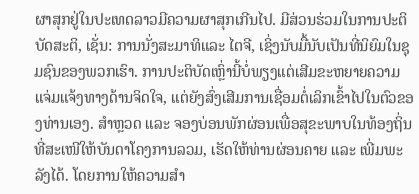ຜາສຸກຢູ່ໃນປະເທດລາວມີຄວາມຜາສຸກເກີນໄປ. ມີສ່ວນຮ່ວມໃນການປະຕິບັດສະຕິ, ເຊັ່ນ: ການນັ່ງສະມາທິແລະ ໄຕຈີ, ເຊິ່ງນັບມື້ນັບເປັນທີ່ນິຍົມໃນຊຸມຊົນຂອງພວກເຮົາ. ການປະຕິບັດເຫຼົ່ານີ້ບໍ່ພຽງແຕ່ເສີມຂະຫຍາຍຄວາມແຈ່ມແຈ້ງທາງດ້ານຈິດໃຈ, ແຕ່ຍັງສົ່ງເສີມການເຊື່ອມຕໍ່ເລິກເຂົ້າໄປໃນຕົວຂອງທ່ານເອງ. ສຳຫຼວດ ແລະ ຈອງບ່ອນພັກຜ່ອນເພື່ອສຸຂະພາບໃນທ້ອງຖິ່ນທີ່ສະເໜີໃຫ້ບັນດາໂຄງການລວມ, ເຮັດໃຫ້ທ່ານຜ່ອນຄາຍ ແລະ ເພີ່ມພະລັງໄດ້. ໂດຍການໃຫ້ຄວາມສຳ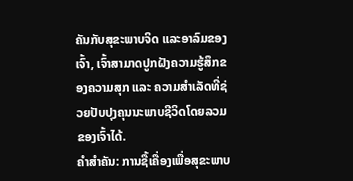ຄັນກັບສຸຂະພາບຈິດ ແລະອາລົມຂອງເຈົ້າ, ເຈົ້າສາມາດປູກຝັງຄວາມຮູ້ສຶກຂອງຄວາມສຸກ ແລະ ຄວາມສຳເລັດທີ່ຊ່ວຍປັບປຸງຄຸນນະພາບຊີວິດໂດຍລວມຂອງເຈົ້າໄດ້.
ຄຳສໍາຄັນ: ການຊື້ເຄື່ອງເພື່ອສຸຂະພາບ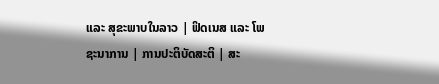ແລະ ສຸຂະພາບໃນລາວ | ຟິດເນສ ແລະ ໂພຊະນາການ | ການປະຕິບັດສະຕິ | ສະ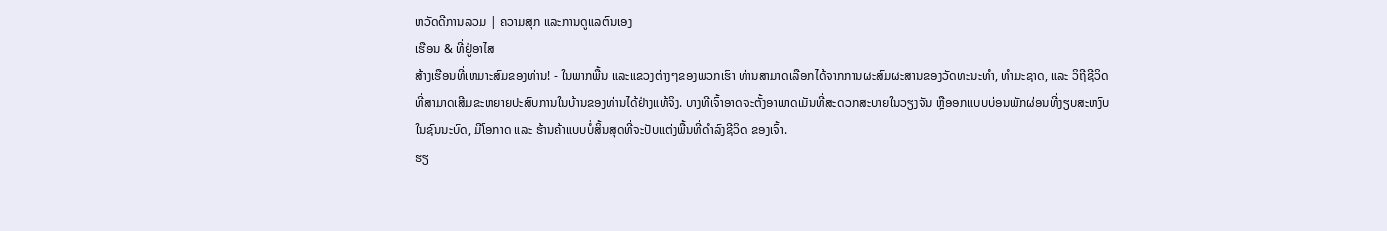ຫວັດດີການລວມ | ຄວາມສຸກ ແລະການດູແລຕົນເອງ
ເຮືອນ & ທີ່ຢູ່ອາໄສ
ສ້າງເຮືອນທີ່ເຫມາະສົມຂອງທ່ານ! - ໃນພາກພື້ນ ແລະແຂວງຕ່າງໆຂອງພວກເຮົາ ທ່ານສາມາດເລືອກໄດ້ຈາກການຜະສົມຜະສານຂອງວັດທະນະທໍາ, ທໍາມະຊາດ, ແລະ ວິຖີຊີວິດ ທີ່ສາມາດເສີມຂະຫຍາຍປະສົບການໃນບ້ານຂອງທ່ານໄດ້ຢ່າງແທ້ຈິງ. ບາງທີເຈົ້າອາດຈະຕັ້ງອາພາດເມັນທີ່ສະດວກສະບາຍໃນວຽງຈັນ ຫຼືອອກແບບບ່ອນພັກຜ່ອນທີ່ງຽບສະຫງົບໃນຊົນນະບົດ, ມີໂອກາດ ແລະ ຮ້ານຄ້າແບບບໍ່ສິ້ນສຸດທີ່ຈະປັບແຕ່ງພື້ນທີ່ດໍາລົງຊີວິດ ຂອງເຈົ້າ.
ຮຽ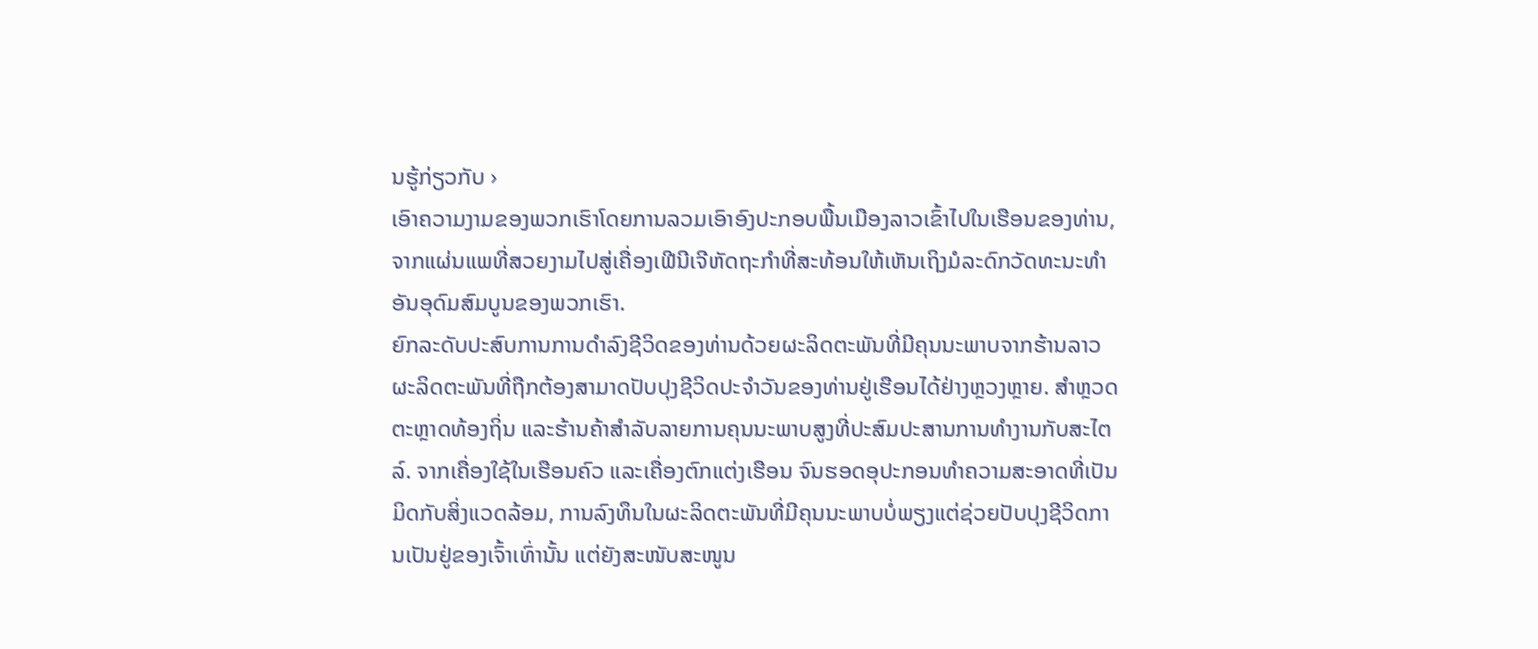ນຮູ້ກ່ຽວກັບ ›
ເອົາຄວາມງາມຂອງພວກເຮົາໂດຍການລວມເອົາອົງປະກອບພື້ນເມືອງລາວເຂົ້າໄປໃນເຮືອນຂອງທ່ານ, ຈາກແຜ່ນແພທີ່ສວຍງາມໄປສູ່ເຄື່ອງເຟີນີເຈີຫັດຖະກໍາທີ່ສະທ້ອນໃຫ້ເຫັນເຖິງມໍລະດົກວັດທະນະທໍາອັນອຸດົມສົມບູນຂອງພວກເຮົາ.
ຍົກລະດັບປະສົບການການດໍາລົງຊີວິດຂອງທ່ານດ້ວຍຜະລິດຕະພັນທີ່ມີຄຸນນະພາບຈາກຮ້ານລາວ
ຜະລິດຕະພັນທີ່ຖືກຕ້ອງສາມາດປັບປຸງຊີວິດປະຈໍາວັນຂອງທ່ານຢູ່ເຮືອນໄດ້ຢ່າງຫຼວງຫຼາຍ. ສຳຫຼວດຕະຫຼາດທ້ອງຖິ່ນ ແລະຮ້ານຄ້າສຳລັບລາຍການຄຸນນະພາບສູງທີ່ປະສົມປະສານການທຳງານກັບສະໄຕລ໌. ຈາກເຄື່ອງໃຊ້ໃນເຮືອນຄົວ ແລະເຄື່ອງຕົກແຕ່ງເຮືອນ ຈົນຮອດອຸປະກອນທຳຄວາມສະອາດທີ່ເປັນມິດກັບສິ່ງແວດລ້ອມ, ການລົງທຶນໃນຜະລິດຕະພັນທີ່ມີຄຸນນະພາບບໍ່ພຽງແຕ່ຊ່ວຍປັບປຸງຊີວິດການເປັນຢູ່ຂອງເຈົ້າເທົ່ານັ້ນ ແຕ່ຍັງສະໜັບສະໜູນ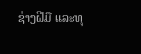ຊ່າງຝີມື ແລະທຸ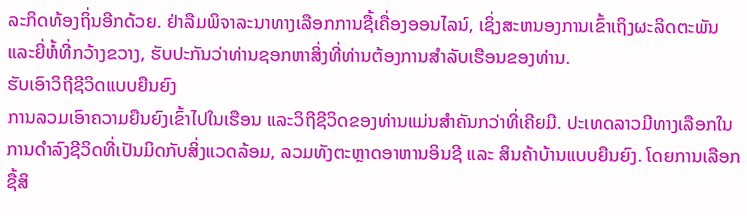ລະກິດທ້ອງຖິ່ນອີກດ້ວຍ. ຢ່າລືມພິຈາລະນາທາງເລືອກການຊື້ເຄື່ອງອອນໄລນ໌, ເຊິ່ງສະຫນອງການເຂົ້າເຖິງຜະລິດຕະພັນແລະຍີ່ຫໍ້ທີ່ກວ້າງຂວາງ, ຮັບປະກັນວ່າທ່ານຊອກຫາສິ່ງທີ່ທ່ານຕ້ອງການສໍາລັບເຮືອນຂອງທ່ານ.
ຮັບເອົາວິຖີຊີວິດແບບຍືນຍົງ
ການລວມເອົາຄວາມຍືນຍົງເຂົ້າໄປໃນເຮືອນ ແລະວິຖີຊີວິດຂອງທ່ານແມ່ນສຳຄັນກວ່າທີ່ເຄີຍມີ. ປະເທດລາວມີທາງເລືອກໃນການດຳລົງຊີວິດທີ່ເປັນມິດກັບສິ່ງແວດລ້ອມ, ລວມທັງຕະຫຼາດອາຫານອິນຊີ ແລະ ສິນຄ້າບ້ານແບບຍືນຍົງ. ໂດຍການເລືອກຊື້ສິ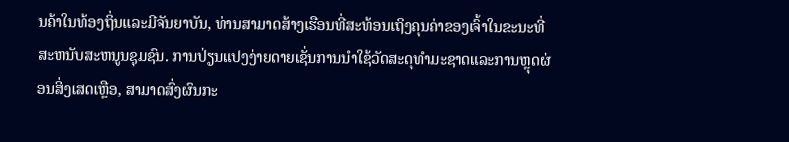ນຄ້າໃນທ້ອງຖິ່ນແລະມີຈັນຍາບັນ, ທ່ານສາມາດສ້າງເຮືອນທີ່ສະທ້ອນເຖິງຄຸນຄ່າຂອງເຈົ້າໃນຂະນະທີ່ສະຫນັບສະຫນູນຊຸມຊົນ. ການປ່ຽນແປງງ່າຍດາຍເຊັ່ນການນໍາໃຊ້ວັດສະດຸທໍາມະຊາດແລະການຫຼຸດຜ່ອນສິ່ງເສດເຫຼືອ, ສາມາດສົ່ງຜົນກະ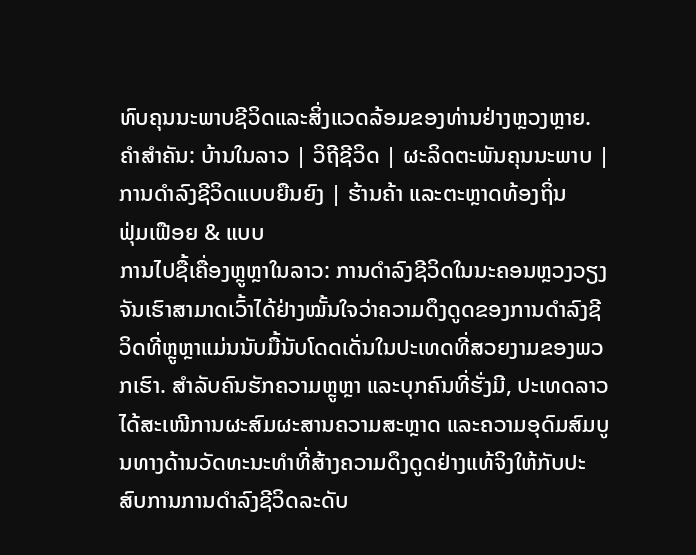ທົບຄຸນນະພາບຊີວິດແລະສິ່ງແວດລ້ອມຂອງທ່ານຢ່າງຫຼວງຫຼາຍ.
ຄຳສໍາຄັນ: ບ້ານໃນລາວ | ວິຖີຊີວິດ | ຜະລິດຕະພັນຄຸນນະພາບ | ການດໍາລົງຊີວິດແບບຍືນຍົງ | ຮ້ານຄ້າ ແລະຕະຫຼາດທ້ອງຖິ່ນ
ຟຸ່ມເຟືອຍ & ແບບ
ການໄປຊື້ເຄື່ອງຫຼູຫຼາໃນລາວ: ການດຳລົງຊີວິດໃນນະຄອນຫຼວງວຽງຈັນເຮົາສາມາດເວົ້າໄດ້ຢ່າງໝັ້ນໃຈວ່າຄວາມດຶງດູດຂອງການດຳລົງຊີວິດທີ່ຫຼູຫຼາແມ່ນນັບມື້ນັບໂດດເດັ່ນໃນປະເທດທີ່ສວຍງາມຂອງພວກເຮົາ. ສຳລັບຄົນຮັກຄວາມຫຼູຫຼາ ແລະບຸກຄົນທີ່ຮັ່ງມີ, ປະເທດລາວໄດ້ສະເໜີການຜະສົມຜະສານຄວາມສະຫຼາດ ແລະຄວາມອຸດົມສົມບູນທາງດ້ານວັດທະນະທຳທີ່ສ້າງຄວາມດຶງດູດຢ່າງແທ້ຈິງໃຫ້ກັບປະສົບການການດຳລົງຊີວິດລະດັບ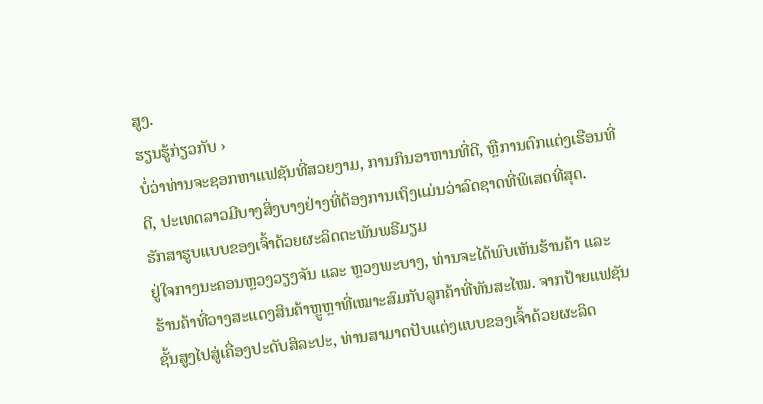ສູງ.
ຮຽນຮູ້ກ່ຽວກັບ ›
ບໍ່ວ່າທ່ານຈະຊອກຫາແຟຊັນທີ່ສວຍງາມ, ການກິນອາຫານທີ່ດີ, ຫຼືການຕົກແຕ່ງເຮືອນທີ່ດີ, ປະເທດລາວມີບາງສິ່ງບາງຢ່າງທີ່ຕ້ອງການເຖິງແມ່ນວ່າລົດຊາດທີ່ພິເສດທີ່ສຸດ.
ຮັກສາຮູບແບບຂອງເຈົ້າດ້ວຍຜະລິດຕະພັນພຣີມຽມ
ຢູ່ໃຈກາງນະຄອນຫຼວງວຽງຈັນ ແລະ ຫຼວງພະບາງ, ທ່ານຈະໄດ້ພົບເຫັນຮ້ານຄ້າ ແລະ ຮ້ານຄ້າທີ່ວາງສະແດງສິນຄ້າຫຼູຫຼາທີ່ເໝາະສົມກັບລູກຄ້າທີ່ທັນສະໄໝ. ຈາກປ້າຍແຟຊັນຊັ້ນສູງໄປສູ່ເຄື່ອງປະດັບສິລະປະ, ທ່ານສາມາດປັບແຕ່ງແບບຂອງເຈົ້າດ້ວຍຜະລິດ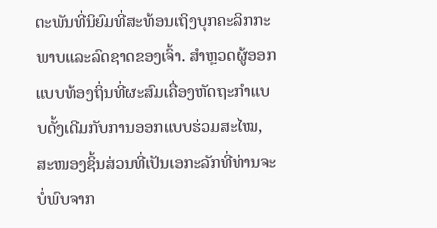ຕະພັນທີ່ນິຍົມທີ່ສະທ້ອນເຖິງບຸກຄະລິກກະພາບແລະລົດຊາດຂອງເຈົ້າ. ສຳຫຼວດຜູ້ອອກແບບທ້ອງຖິ່ນທີ່ຜະສົມເຄື່ອງຫັດຖະກຳແບບດັ້ງເດີມກັບການອອກແບບຮ່ວມສະໄໝ, ສະໜອງຊິ້ນສ່ວນທີ່ເປັນເອກະລັກທີ່ທ່ານຈະບໍ່ພົບຈາກ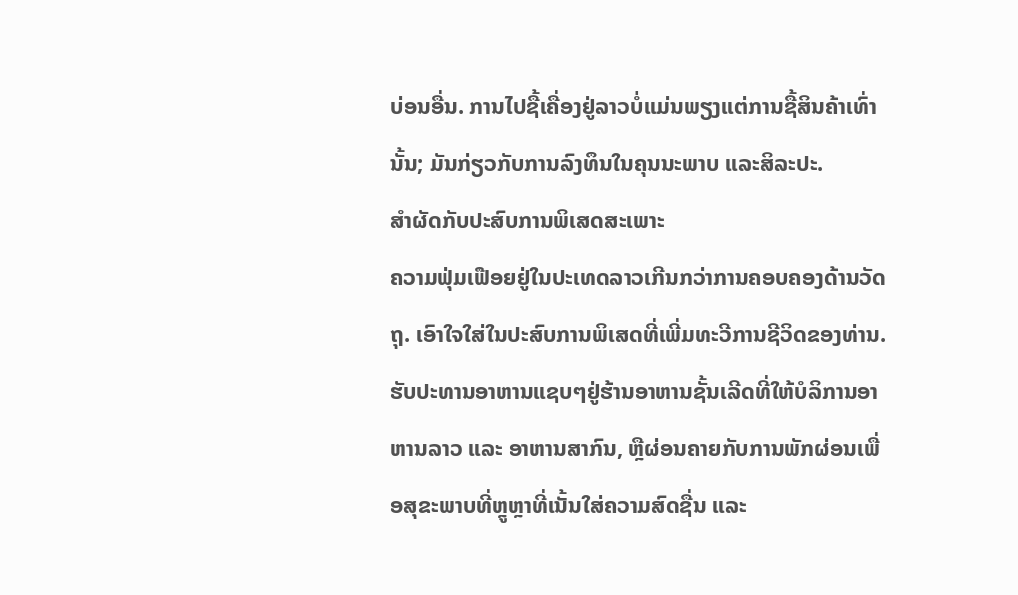ບ່ອນອື່ນ. ການໄປຊື້ເຄື່ອງຢູ່ລາວບໍ່ແມ່ນພຽງແຕ່ການຊື້ສິນຄ້າເທົ່ານັ້ນ; ມັນກ່ຽວກັບການລົງທຶນໃນຄຸນນະພາບ ແລະສິລະປະ.
ສຳຜັດກັບປະສົບການພິເສດສະເພາະ
ຄວາມຟຸ່ມເຟືອຍຢູ່ໃນປະເທດລາວເກີນກວ່າການຄອບຄອງດ້ານວັດຖຸ. ເອົາໃຈໃສ່ໃນປະສົບການພິເສດທີ່ເພີ່ມທະວີການຊີວິດຂອງທ່ານ. ຮັບປະທານອາຫານແຊບໆຢູ່ຮ້ານອາຫານຊັ້ນເລີດທີ່ໃຫ້ບໍລິການອາຫານລາວ ແລະ ອາຫານສາກົນ, ຫຼືຜ່ອນຄາຍກັບການພັກຜ່ອນເພື່ອສຸຂະພາບທີ່ຫຼູຫຼາທີ່ເນັ້ນໃສ່ຄວາມສົດຊື່ນ ແລະ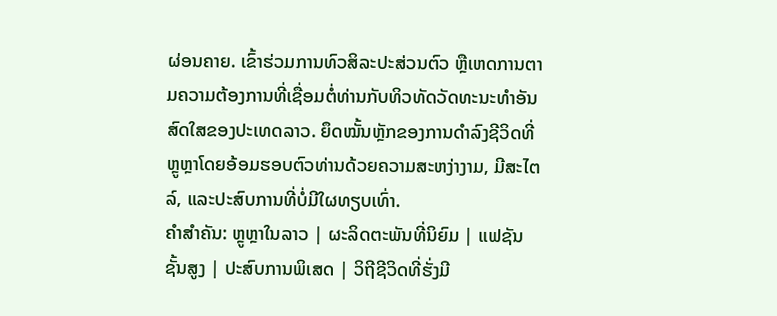ຜ່ອນຄາຍ. ເຂົ້າຮ່ວມການທົວສິລະປະສ່ວນຕົວ ຫຼືເຫດການຕາມຄວາມຕ້ອງການທີ່ເຊື່ອມຕໍ່ທ່ານກັບທິວທັດວັດທະນະທໍາອັນສົດໃສຂອງປະເທດລາວ. ຍຶດໝັ້ນຫຼັກຂອງການດໍາລົງຊີວິດທີ່ຫຼູຫຼາໂດຍອ້ອມຮອບຕົວທ່ານດ້ວຍຄວາມສະຫງ່າງາມ, ມີສະໄຕລ໌, ແລະປະສົບການທີ່ບໍ່ມີໃຜທຽບເທົ່າ.
ຄຳສໍາຄັນ: ຫຼູຫຼາໃນລາວ | ຜະລິດຕະພັນທີ່ນິຍົມ | ແຟຊັນຊັ້ນສູງ | ປະສົບການພິເສດ | ວິຖີຊີວິດທີ່ຮັ່ງມີ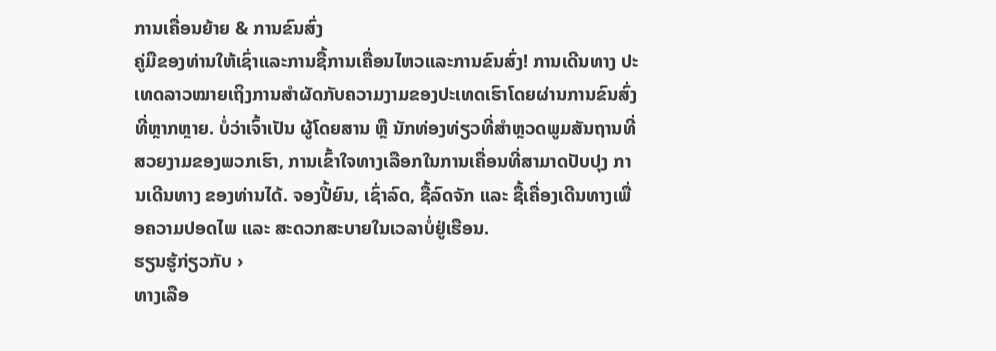ການເຄື່ອນຍ້າຍ & ການຂົນສົ່ງ
ຄູ່ມືຂອງທ່ານໃຫ້ເຊົ່າແລະການຊື້ການເຄື່ອນໄຫວແລະການຂົນສົ່ງ! ການເດີນທາງ ປະເທດລາວໝາຍເຖິງການສຳຜັດກັບຄວາມງາມຂອງປະເທດເຮົາໂດຍຜ່ານການຂົນສົ່ງທີ່ຫຼາກຫຼາຍ. ບໍ່ວ່າເຈົ້າເປັນ ຜູ້ໂດຍສານ ຫຼື ນັກທ່ອງທ່ຽວທີ່ສຳຫຼວດພູມສັນຖານທີ່ສວຍງາມຂອງພວກເຮົາ, ການເຂົ້າໃຈທາງເລືອກໃນການເຄື່ອນທີ່ສາມາດປັບປຸງ ການເດີນທາງ ຂອງທ່ານໄດ້. ຈອງປີ້ຍົນ, ເຊົ່າລົດ, ຊື້ລົດຈັກ ແລະ ຊື້ເຄື່ອງເດີນທາງເພື່ອຄວາມປອດໄພ ແລະ ສະດວກສະບາຍໃນເວລາບໍ່ຢູ່ເຮືອນ.
ຮຽນຮູ້ກ່ຽວກັບ ›
ທາງເລືອ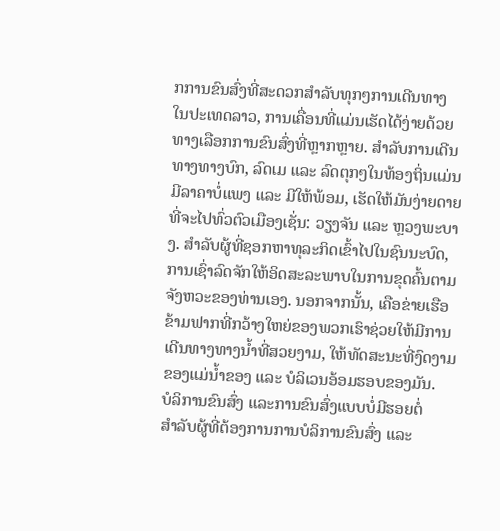ກການຂົນສົ່ງທີ່ສະດວກສໍາລັບທຸກໆການເດີນທາງ
ໃນປະເທດລາວ, ການເຄື່ອນທີ່ແມ່ນເຮັດໄດ້ງ່າຍດ້ວຍທາງເລືອກການຂົນສົ່ງທີ່ຫຼາກຫຼາຍ. ສໍາລັບການເດີນທາງທາງບົກ, ລົດເມ ແລະ ລົດຕຸກໆໃນທ້ອງຖິ່ນແມ່ນມີລາຄາບໍ່ແພງ ແລະ ມີໃຫ້ພ້ອມ, ເຮັດໃຫ້ມັນງ່າຍດາຍທີ່ຈະໄປທົ່ວຕົວເມືອງເຊັ່ນ: ວຽງຈັນ ແລະ ຫຼວງພະບາງ. ສໍາລັບຜູ້ທີ່ຊອກຫາທຸລະກິດເຂົ້າໄປໃນຊົນນະບົດ, ການເຊົ່າລົດຈັກໃຫ້ອິດສະລະພາບໃນການຂຸດຄົ້ນຕາມຈັງຫວະຂອງທ່ານເອງ. ນອກຈາກນັ້ນ, ເຄືອຂ່າຍເຮືອຂ້າມຟາກທີ່ກວ້າງໃຫຍ່ຂອງພວກເຮົາຊ່ວຍໃຫ້ມີການເດີນທາງທາງນ້ຳທີ່ສວຍງາມ, ໃຫ້ທັດສະນະທີ່ງົດງາມຂອງແມ່ນ້ຳຂອງ ແລະ ບໍລິເວນອ້ອມຮອບຂອງມັນ.
ບໍລິການຂົນສົ່ງ ແລະການຂົນສົ່ງແບບບໍ່ມີຮອຍຕໍ່
ສຳລັບຜູ້ທີ່ຕ້ອງການການບໍລິການຂົນສົ່ງ ແລະ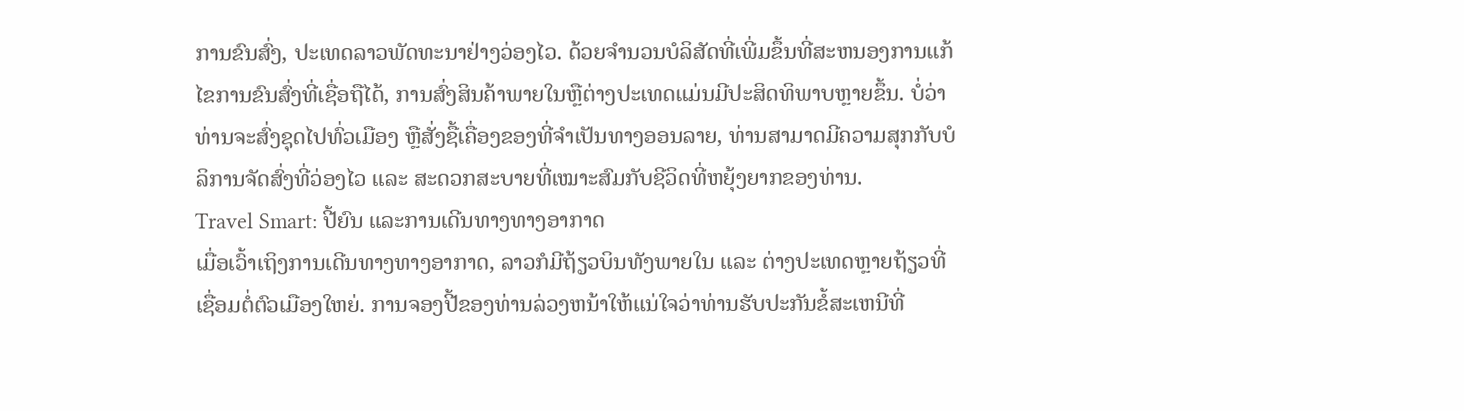ການຂົນສົ່ງ, ປະເທດລາວພັດທະນາຢ່າງວ່ອງໄວ. ດ້ວຍຈໍານວນບໍລິສັດທີ່ເພີ່ມຂຶ້ນທີ່ສະຫນອງການແກ້ໄຂການຂົນສົ່ງທີ່ເຊື່ອຖືໄດ້, ການສົ່ງສິນຄ້າພາຍໃນຫຼືຕ່າງປະເທດແມ່ນມີປະສິດທິພາບຫຼາຍຂຶ້ນ. ບໍ່ວ່າທ່ານຈະສົ່ງຊຸດໄປທົ່ວເມືອງ ຫຼືສັ່ງຊື້ເຄື່ອງຂອງທີ່ຈຳເປັນທາງອອນລາຍ, ທ່ານສາມາດມີຄວາມສຸກກັບບໍລິການຈັດສົ່ງທີ່ວ່ອງໄວ ແລະ ສະດວກສະບາຍທີ່ເໝາະສົມກັບຊີວິດທີ່ຫຍຸ້ງຍາກຂອງທ່ານ.
Travel Smart: ປີ້ຍົນ ແລະການເດີນທາງທາງອາກາດ
ເມື່ອເວົ້າເຖິງການເດີນທາງທາງອາກາດ, ລາວກໍມີຖ້ຽວບິນທັງພາຍໃນ ແລະ ຕ່າງປະເທດຫຼາຍຖ້ຽວທີ່ເຊື່ອມຕໍ່ຕົວເມືອງໃຫຍ່. ການຈອງປີ້ຂອງທ່ານລ່ວງຫນ້າໃຫ້ແນ່ໃຈວ່າທ່ານຮັບປະກັນຂໍ້ສະເຫນີທີ່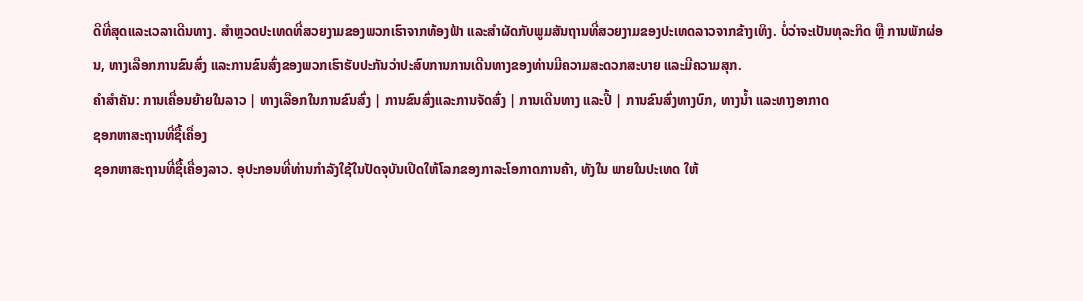ດີທີ່ສຸດແລະເວລາເດີນທາງ. ສຳຫຼວດປະເທດທີ່ສວຍງາມຂອງພວກເຮົາຈາກທ້ອງຟ້າ ແລະສຳຜັດກັບພູມສັນຖານທີ່ສວຍງາມຂອງປະເທດລາວຈາກຂ້າງເທິງ. ບໍ່ວ່າຈະເປັນທຸລະກິດ ຫຼື ການພັກຜ່ອນ, ທາງເລືອກການຂົນສົ່ງ ແລະການຂົນສົ່ງຂອງພວກເຮົາຮັບປະກັນວ່າປະສົບການການເດີນທາງຂອງທ່ານມີຄວາມສະດວກສະບາຍ ແລະມີຄວາມສຸກ.
ຄໍາສໍາຄັນ: ການເຄື່ອນຍ້າຍໃນລາວ | ທາງເລືອກໃນການຂົນສົ່ງ | ການຂົນສົ່ງແລະການຈັດສົ່ງ | ການເດີນທາງ ແລະປີ້ | ການຂົນສົ່ງທາງບົກ, ທາງນ້ຳ ແລະທາງອາກາດ
ຊອກຫາສະຖານທີ່ຊື້ເຄື່ອງ
ຊອກຫາສະຖານທີ່ຊື້ເຄື່ອງລາວ. ອຸປະກອນທີ່ທ່ານກໍາລັງໃຊ້ໃນປັດຈຸບັນເປີດໃຫ້ໂລກຂອງກາລະໂອກາດການຄ້າ, ທັງໃນ ພາຍໃນປະເທດ ໃຫ້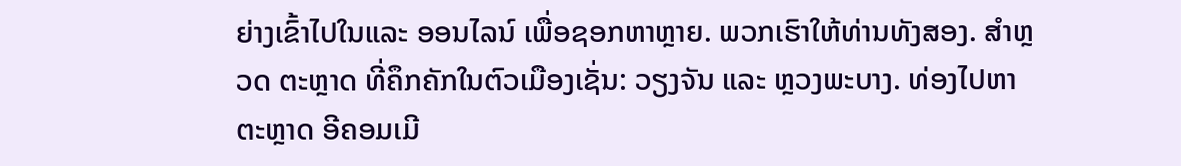ຍ່າງເຂົ້າໄປໃນແລະ ອອນໄລນ໌ ເພື່ອຊອກຫາຫຼາຍ. ພວກເຮົາໃຫ້ທ່ານທັງສອງ. ສຳຫຼວດ ຕະຫຼາດ ທີ່ຄຶກຄັກໃນຕົວເມືອງເຊັ່ນ: ວຽງຈັນ ແລະ ຫຼວງພະບາງ. ທ່ອງໄປຫາຕະຫຼາດ ອີຄອມເມີ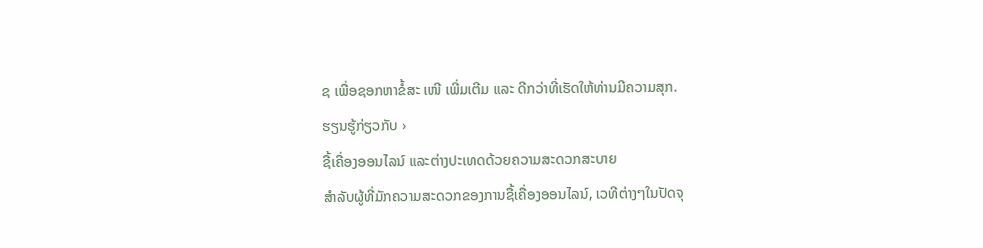ຊ ເພື່ອຊອກຫາຂໍ້ສະ ເໜີ ເພີ່ມເຕີມ ແລະ ດີກວ່າທີ່ເຮັດໃຫ້ທ່ານມີຄວາມສຸກ.
ຮຽນຮູ້ກ່ຽວກັບ ›
ຊື້ເຄື່ອງອອນໄລນ໌ ແລະຕ່າງປະເທດດ້ວຍຄວາມສະດວກສະບາຍ
ສຳລັບຜູ້ທີ່ມັກຄວາມສະດວກຂອງການຊື້ເຄື່ອງອອນໄລນ໌, ເວທີຕ່າງໆໃນປັດຈຸ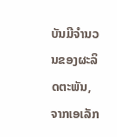ບັນມີຈໍານວນຂອງຜະລິດຕະພັນ, ຈາກເອເລັກ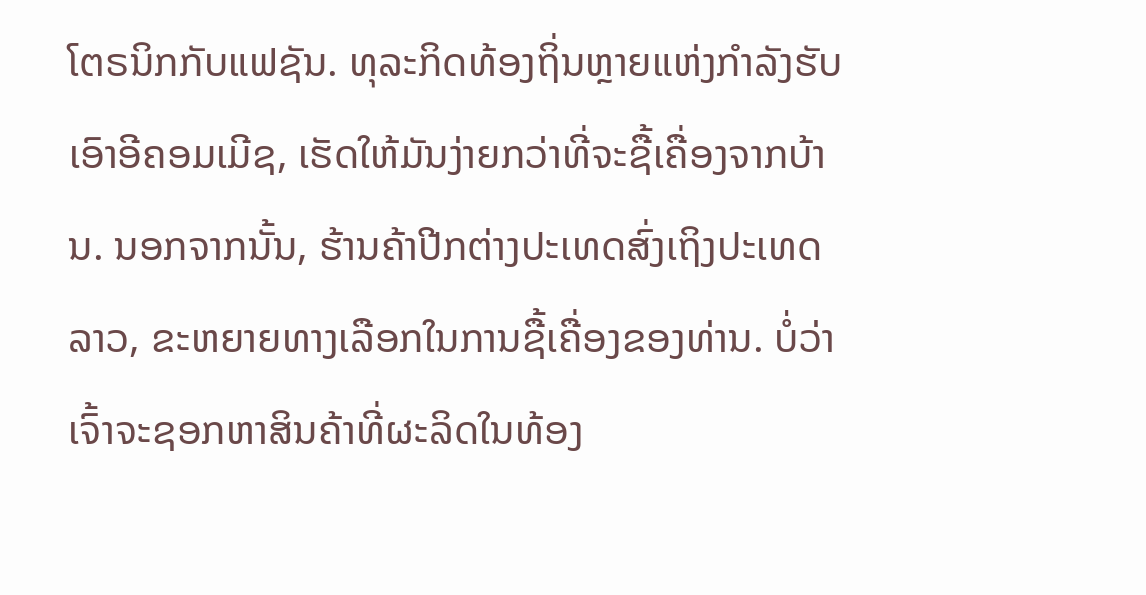ໂຕຣນິກກັບແຟຊັນ. ທຸລະກິດທ້ອງຖິ່ນຫຼາຍແຫ່ງກຳລັງຮັບເອົາອີຄອມເມີຊ, ເຮັດໃຫ້ມັນງ່າຍກວ່າທີ່ຈະຊື້ເຄື່ອງຈາກບ້ານ. ນອກຈາກນັ້ນ, ຮ້ານຄ້າປີກຕ່າງປະເທດສົ່ງເຖິງປະເທດລາວ, ຂະຫຍາຍທາງເລືອກໃນການຊື້ເຄື່ອງຂອງທ່ານ. ບໍ່ວ່າເຈົ້າຈະຊອກຫາສິນຄ້າທີ່ຜະລິດໃນທ້ອງ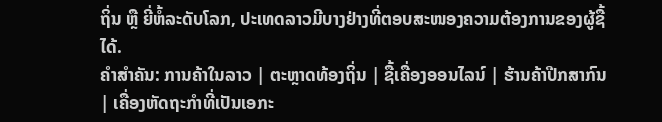ຖິ່ນ ຫຼື ຍີ່ຫໍ້ລະດັບໂລກ, ປະເທດລາວມີບາງຢ່າງທີ່ຕອບສະໜອງຄວາມຕ້ອງການຂອງຜູ້ຊື້ໄດ້.
ຄໍາສໍາຄັນ: ການຄ້າໃນລາວ | ຕະຫຼາດທ້ອງຖິ່ນ | ຊື້ເຄື່ອງອອນໄລນ໌ | ຮ້ານຄ້າປີກສາກົນ | ເຄື່ອງຫັດຖະກໍາທີ່ເປັນເອກະ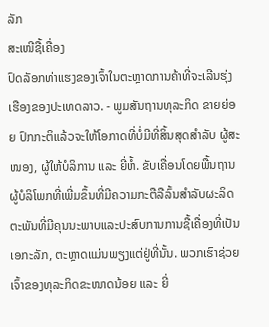ລັກ
ສະເໜີຊື້ເຄື່ອງ
ປົດລັອກທ່າແຮງຂອງເຈົ້າໃນຕະຫຼາດການຄ້າທີ່ຈະເລີນຮຸ່ງເຮືອງຂອງປະເທດລາວ. - ພູມສັນຖານທຸລະກິດ ຂາຍຍ່ອຍ ປົກກະຕິແລ້ວຈະໃຫ້ໂອກາດທີ່ບໍ່ມີທີ່ສິ້ນສຸດສຳລັບ ຜູ້ສະໜອງ, ຜູ້ໃຫ້ບໍລິການ ແລະ ຍີ່ຫໍ້. ຂັບເຄື່ອນໂດຍພື້ນຖານຜູ້ບໍລິໂພກທີ່ເພີ່ມຂຶ້ນທີ່ມີຄວາມກະຕືລືລົ້ນສໍາລັບຜະລິດຕະພັນທີ່ມີຄຸນນະພາບແລະປະສົບການການຊື້ເຄື່ອງທີ່ເປັນເອກະລັກ, ຕະຫຼາດແມ່ນພຽງແຕ່ຢູ່ທີ່ນັ້ນ. ພວກເຮົາຊ່ວຍເຈົ້າຂອງທຸລະກິດຂະໜາດນ້ອຍ ແລະ ຍີ່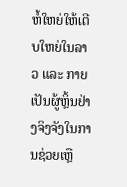ຫໍ້ໃຫຍ່ໃຫ້ເຕີບໃຫຍ່ໃນລາວ ແລະ ກາຍເປັນຜູ້ຫຼິ້ນຢ່າງຈິງຈັງໃນການຊ່ວຍເຫຼື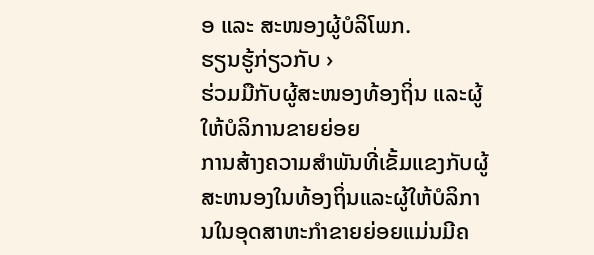ອ ແລະ ສະໜອງຜູ້ບໍລິໂພກ.
ຮຽນຮູ້ກ່ຽວກັບ ›
ຮ່ວມມືກັບຜູ້ສະໜອງທ້ອງຖິ່ນ ແລະຜູ້ໃຫ້ບໍລິການຂາຍຍ່ອຍ
ການສ້າງຄວາມສໍາພັນທີ່ເຂັ້ມແຂງກັບຜູ້ສະຫນອງໃນທ້ອງຖິ່ນແລະຜູ້ໃຫ້ບໍລິການໃນອຸດສາຫະກໍາຂາຍຍ່ອຍແມ່ນມີຄ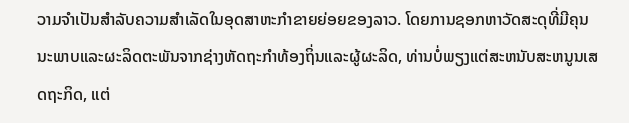ວາມຈໍາເປັນສໍາລັບຄວາມສໍາເລັດໃນອຸດສາຫະກໍາຂາຍຍ່ອຍຂອງລາວ. ໂດຍການຊອກຫາວັດສະດຸທີ່ມີຄຸນນະພາບແລະຜະລິດຕະພັນຈາກຊ່າງຫັດຖະກໍາທ້ອງຖິ່ນແລະຜູ້ຜະລິດ, ທ່ານບໍ່ພຽງແຕ່ສະຫນັບສະຫນູນເສດຖະກິດ, ແຕ່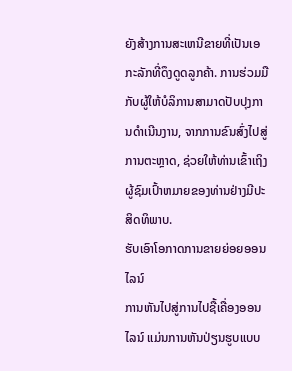ຍັງສ້າງການສະເຫນີຂາຍທີ່ເປັນເອກະລັກທີ່ດຶງດູດລູກຄ້າ. ການຮ່ວມມືກັບຜູ້ໃຫ້ບໍລິການສາມາດປັບປຸງການດໍາເນີນງານ, ຈາກການຂົນສົ່ງໄປສູ່ການຕະຫຼາດ, ຊ່ວຍໃຫ້ທ່ານເຂົ້າເຖິງຜູ້ຊົມເປົ້າຫມາຍຂອງທ່ານຢ່າງມີປະສິດທິພາບ.
ຮັບເອົາໂອກາດການຂາຍຍ່ອຍອອນໄລນ໌
ການຫັນໄປສູ່ການໄປຊື້ເຄື່ອງອອນໄລນ໌ ແມ່ນການຫັນປ່ຽນຮູບແບບ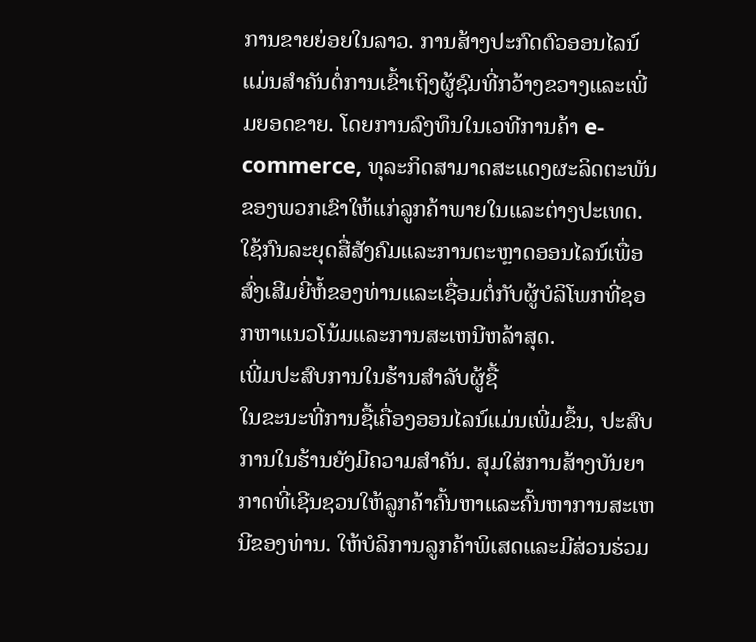ການຂາຍຍ່ອຍໃນລາວ. ການສ້າງປະກົດຕົວອອນໄລນ໌ແມ່ນສໍາຄັນຕໍ່ການເຂົ້າເຖິງຜູ້ຊົມທີ່ກວ້າງຂວາງແລະເພີ່ມຍອດຂາຍ. ໂດຍການລົງທຶນໃນເວທີການຄ້າ e-commerce, ທຸລະກິດສາມາດສະແດງຜະລິດຕະພັນຂອງພວກເຂົາໃຫ້ແກ່ລູກຄ້າພາຍໃນແລະຕ່າງປະເທດ. ໃຊ້ກົນລະຍຸດສື່ສັງຄົມແລະການຕະຫຼາດອອນໄລນ໌ເພື່ອສົ່ງເສີມຍີ່ຫໍ້ຂອງທ່ານແລະເຊື່ອມຕໍ່ກັບຜູ້ບໍລິໂພກທີ່ຊອກຫາແນວໂນ້ມແລະການສະເຫນີຫລ້າສຸດ.
ເພີ່ມປະສົບການໃນຮ້ານສຳລັບຜູ້ຊື້
ໃນຂະນະທີ່ການຊື້ເຄື່ອງອອນໄລນ໌ແມ່ນເພີ່ມຂຶ້ນ, ປະສົບການໃນຮ້ານຍັງມີຄວາມສໍາຄັນ. ສຸມໃສ່ການສ້າງບັນຍາກາດທີ່ເຊີນຊວນໃຫ້ລູກຄ້າຄົ້ນຫາແລະຄົ້ນຫາການສະເຫນີຂອງທ່ານ. ໃຫ້ບໍລິການລູກຄ້າພິເສດແລະມີສ່ວນຮ່ວມ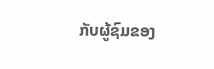ກັບຜູ້ຊົມຂອງ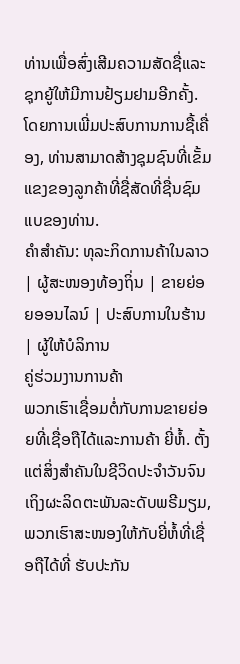ທ່ານເພື່ອສົ່ງເສີມຄວາມສັດຊື່ແລະຊຸກຍູ້ໃຫ້ມີການຢ້ຽມຢາມອີກຄັ້ງ. ໂດຍການເພີ່ມປະສົບການການຊື້ເຄື່ອງ, ທ່ານສາມາດສ້າງຊຸມຊົນທີ່ເຂັ້ມແຂງຂອງລູກຄ້າທີ່ຊື່ສັດທີ່ຊື່ນຊົມແບຂອງທ່ານ.
ຄໍາສໍາຄັນ: ທຸລະກິດການຄ້າໃນລາວ | ຜູ້ສະໜອງທ້ອງຖິ່ນ | ຂາຍຍ່ອຍອອນໄລນ໌ | ປະສົບການໃນຮ້ານ | ຜູ້ໃຫ້ບໍລິການ
ຄູ່ຮ່ວມງານການຄ້າ
ພວກເຮົາເຊື່ອມຕໍ່ກັບການຂາຍຍ່ອຍທີ່ເຊື່ອຖືໄດ້ແລະການຄ້າ ຍີ່ຫໍ້. ຕັ້ງແຕ່ສິ່ງສຳຄັນໃນຊີວິດປະຈຳວັນຈົນເຖິງຜະລິດຕະພັນລະດັບພຣີມຽມ, ພວກເຮົາສະໜອງໃຫ້ກັບຍີ່ຫໍ້ທີ່ເຊື່ອຖືໄດ້ທີ່ ຮັບປະກັນ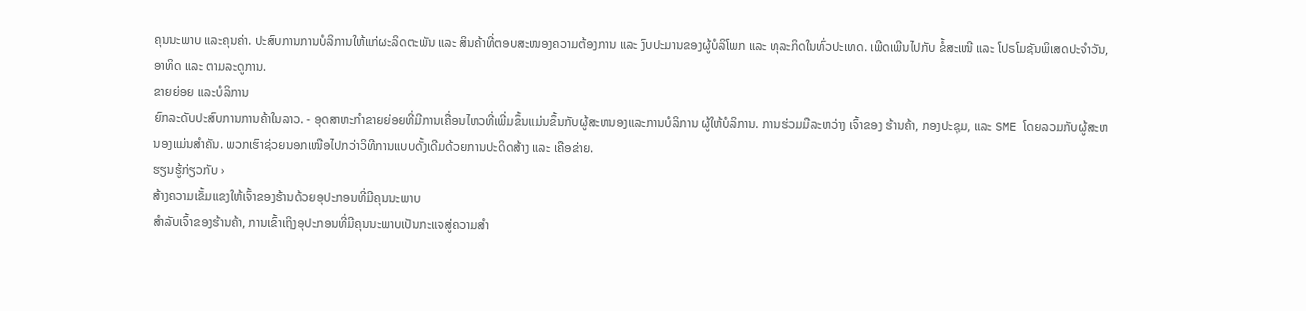ຄຸນນະພາບ ແລະຄຸນຄ່າ. ປະສົບການການບໍລິການໃຫ້ແກ່ຜະລິດຕະພັນ ແລະ ສິນຄ້າທີ່ຕອບສະໜອງຄວາມຕ້ອງການ ແລະ ງົບປະມານຂອງຜູ້ບໍລິໂພກ ແລະ ທຸລະກິດໃນທົ່ວປະເທດ. ເພີດເພີນໄປກັບ ຂໍ້ສະເໜີ ແລະ ໂປຣໂມຊັນພິເສດປະຈຳວັນ, ອາທິດ ແລະ ຕາມລະດູການ.
ຂາຍຍ່ອຍ ແລະບໍລິການ
ຍົກລະດັບປະສົບການການຄ້າໃນລາວ. - ອຸດສາຫະກໍາຂາຍຍ່ອຍທີ່ມີການເຄື່ອນໄຫວທີ່ເພີ່ມຂຶ້ນແມ່ນຂຶ້ນກັບຜູ້ສະຫນອງແລະການບໍລິການ ຜູ້ໃຫ້ບໍລິການ. ການຮ່ວມມືລະຫວ່າງ ເຈົ້າຂອງ ຮ້ານຄ້າ, ກອງປະຊຸມ, ແລະ SME ໂດຍລວມກັບຜູ້ສະຫນອງແມ່ນສໍາຄັນ. ພວກເຮົາຊ່ວຍນອກເໜືອໄປກວ່າວິທີການແບບດັ້ງເດີມດ້ວຍການປະດິດສ້າງ ແລະ ເຄືອຂ່າຍ.
ຮຽນຮູ້ກ່ຽວກັບ ›
ສ້າງຄວາມເຂັ້ມແຂງໃຫ້ເຈົ້າຂອງຮ້ານດ້ວຍອຸປະກອນທີ່ມີຄຸນນະພາບ
ສຳລັບເຈົ້າຂອງຮ້ານຄ້າ, ການເຂົ້າເຖິງອຸປະກອນທີ່ມີຄຸນນະພາບເປັນກະແຈສູ່ຄວາມສຳ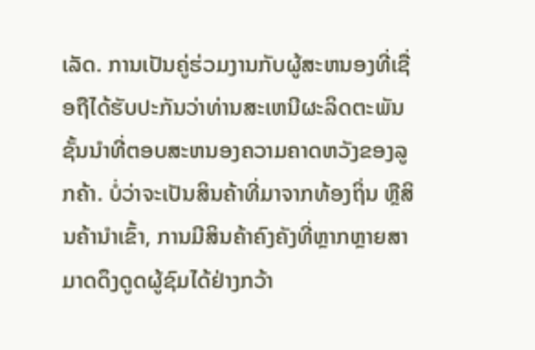ເລັດ. ການເປັນຄູ່ຮ່ວມງານກັບຜູ້ສະຫນອງທີ່ເຊື່ອຖືໄດ້ຮັບປະກັນວ່າທ່ານສະເຫນີຜະລິດຕະພັນຊັ້ນນໍາທີ່ຕອບສະຫນອງຄວາມຄາດຫວັງຂອງລູກຄ້າ. ບໍ່ວ່າຈະເປັນສິນຄ້າທີ່ມາຈາກທ້ອງຖິ່ນ ຫຼືສິນຄ້ານໍາເຂົ້າ, ການມີສິນຄ້າຄົງຄັງທີ່ຫຼາກຫຼາຍສາມາດດຶງດູດຜູ້ຊົມໄດ້ຢ່າງກວ້າ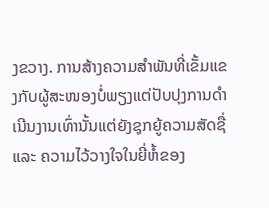ງຂວາງ. ການສ້າງຄວາມສຳພັນທີ່ເຂັ້ມແຂງກັບຜູ້ສະໜອງບໍ່ພຽງແຕ່ປັບປຸງການດຳເນີນງານເທົ່ານັ້ນແຕ່ຍັງຊຸກຍູ້ຄວາມສັດຊື່ ແລະ ຄວາມໄວ້ວາງໃຈໃນຍີ່ຫໍ້ຂອງ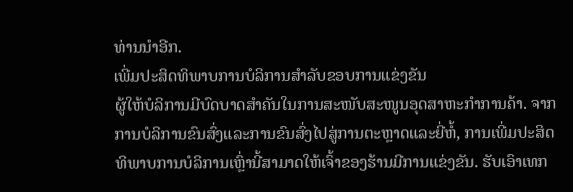ທ່ານນຳອີກ.
ເພີ່ມປະສິດທິພາບການບໍລິການສໍາລັບຂອບການແຂ່ງຂັນ
ຜູ້ໃຫ້ບໍລິການມີບົດບາດສຳຄັນໃນການສະໜັບສະໜູນອຸດສາຫະກຳການຄ້າ. ຈາກການບໍລິການຂົນສົ່ງແລະການຂົນສົ່ງໄປສູ່ການຕະຫຼາດແລະຍີ່ຫໍ້, ການເພີ່ມປະສິດທິພາບການບໍລິການເຫຼົ່ານີ້ສາມາດໃຫ້ເຈົ້າຂອງຮ້ານມີການແຂ່ງຂັນ. ຮັບເອົາເທກ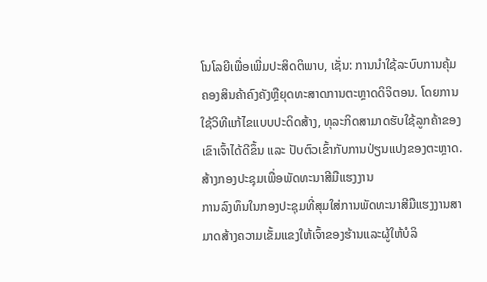ໂນໂລຍີເພື່ອເພີ່ມປະສິດຕິພາບ, ເຊັ່ນ: ການນໍາໃຊ້ລະບົບການຄຸ້ມຄອງສິນຄ້າຄົງຄັງຫຼືຍຸດທະສາດການຕະຫຼາດດິຈິຕອນ. ໂດຍການໃຊ້ວິທີແກ້ໄຂແບບປະດິດສ້າງ, ທຸລະກິດສາມາດຮັບໃຊ້ລູກຄ້າຂອງເຂົາເຈົ້າໄດ້ດີຂຶ້ນ ແລະ ປັບຕົວເຂົ້າກັບການປ່ຽນແປງຂອງຕະຫຼາດ.
ສ້າງກອງປະຊຸມເພື່ອພັດທະນາສີມືແຮງງານ
ການລົງທຶນໃນກອງປະຊຸມທີ່ສຸມໃສ່ການພັດທະນາສີມືແຮງງານສາມາດສ້າງຄວາມເຂັ້ມແຂງໃຫ້ເຈົ້າຂອງຮ້ານແລະຜູ້ໃຫ້ບໍລິ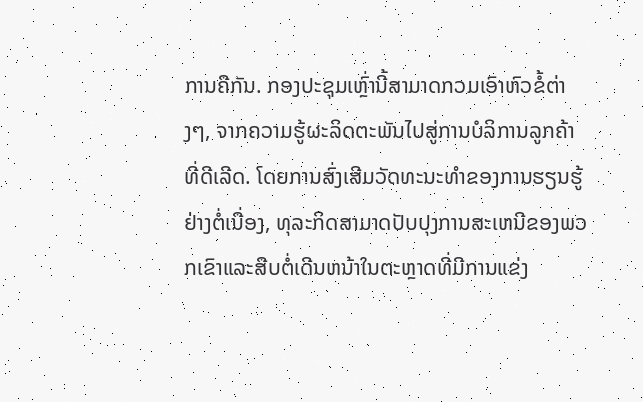ການຄືກັນ. ກອງປະຊຸມເຫຼົ່ານີ້ສາມາດກວມເອົາຫົວຂໍ້ຕ່າງໆ, ຈາກຄວາມຮູ້ຜະລິດຕະພັນໄປສູ່ການບໍລິການລູກຄ້າທີ່ດີເລີດ. ໂດຍການສົ່ງເສີມວັດທະນະທໍາຂອງການຮຽນຮູ້ຢ່າງຕໍ່ເນື່ອງ, ທຸລະກິດສາມາດປັບປຸງການສະເຫນີຂອງພວກເຂົາແລະສືບຕໍ່ເດີນຫນ້າໃນຕະຫຼາດທີ່ມີການແຂ່ງ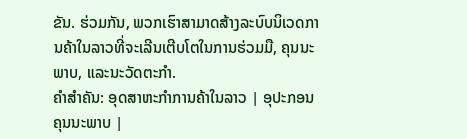ຂັນ. ຮ່ວມກັນ, ພວກເຮົາສາມາດສ້າງລະບົບນິເວດການຄ້າໃນລາວທີ່ຈະເລີນເຕີບໂຕໃນການຮ່ວມມື, ຄຸນນະພາບ, ແລະນະວັດຕະກໍາ.
ຄຳສໍາຄັນ: ອຸດສາຫະກຳການຄ້າໃນລາວ | ອຸປະກອນຄຸນນະພາບ |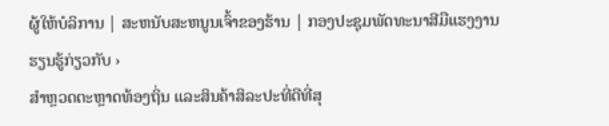ຜູ້ໃຫ້ບໍລິການ | ສະຫນັບສະຫນູນເຈົ້າຂອງຮ້ານ | ກອງປະຊຸມພັດທະນາສີມືແຮງງານ
ຮຽນຮູ້ກ່ຽວກັບ ›
ສຳຫຼວດຕະຫຼາດທ້ອງຖິ່ນ ແລະສິນຄ້າສິລະປະທີ່ດີທີ່ສຸ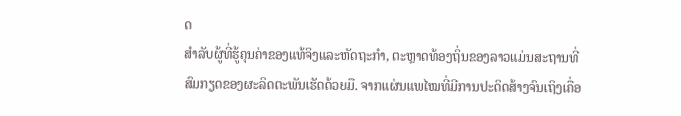ດ
ສຳລັບຜູ້ທີ່ຮູ້ຄຸນຄ່າຂອງແທ້ຈິງແລະຫັດຖະກຳ, ຕະຫຼາດທ້ອງຖິ່ນຂອງລາວແມ່ນສະຖານທີ່ສົມກຽດຂອງຜະລິດຕະພັນເຮັດດ້ວຍມື. ຈາກແຜ່ນແພໄໝທີ່ມີການປະດິດສ້າງຈົນເຖິງເຄື່ອ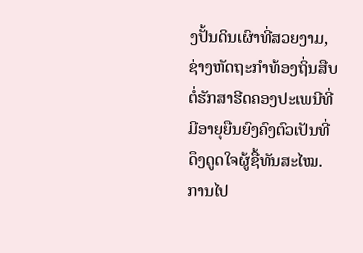ງປັ້ນດິນເຜົາທີ່ສວຍງາມ, ຊ່າງຫັດຖະກຳທ້ອງຖິ່ນສືບຕໍ່ຮັກສາຮີດຄອງປະເພນີທີ່ມີອາຍຸຍືນຍົງຄົງຕົວເປັນທີ່ດຶງດູດໃຈຜູ້ຊື້ທັນສະໄໝ. ການໄປ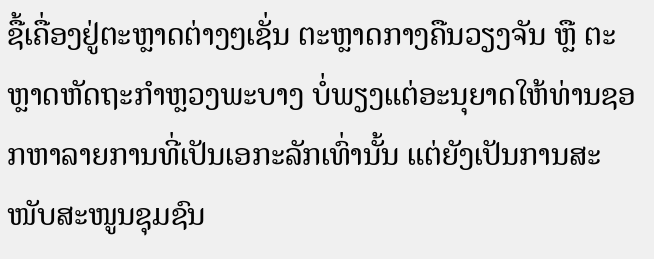ຊື້ເຄື່ອງຢູ່ຕະຫຼາດຕ່າງໆເຊັ່ນ ຕະຫຼາດກາງຄືນວຽງຈັນ ຫຼື ຕະຫຼາດຫັດຖະກຳຫຼວງພະບາງ ບໍ່ພຽງແຕ່ອະນຸຍາດໃຫ້ທ່ານຊອກຫາລາຍການທີ່ເປັນເອກະລັກເທົ່ານັ້ນ ແຕ່ຍັງເປັນການສະໜັບສະໜູນຊຸມຊົນ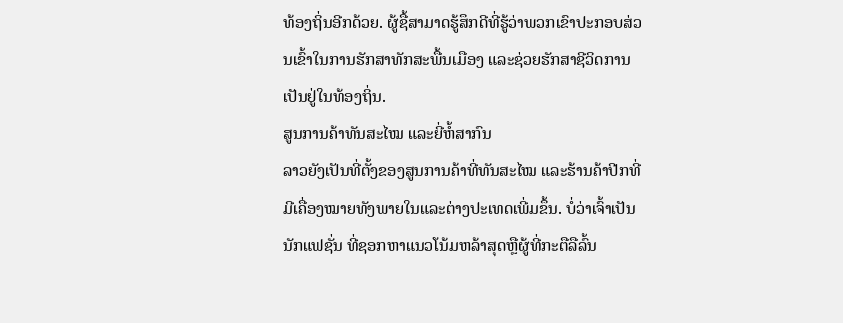ທ້ອງຖິ່ນອີກດ້ວຍ. ຜູ້ຊື້ສາມາດຮູ້ສຶກດີທີ່ຮູ້ວ່າພວກເຂົາປະກອບສ່ວນເຂົ້າໃນການຮັກສາທັກສະພື້ນເມືອງ ແລະຊ່ວຍຮັກສາຊີວິດການເປັນຢູ່ໃນທ້ອງຖິ່ນ.
ສູນການຄ້າທັນສະໄໝ ແລະຍີ່ຫໍ້ສາກົນ
ລາວຍັງເປັນທີ່ຕັ້ງຂອງສູນການຄ້າທີ່ທັນສະໄໝ ແລະຮ້ານຄ້າປີກທີ່ມີເຄື່ອງໝາຍທັງພາຍໃນແລະຕ່າງປະເທດເພີ່ມຂຶ້ນ. ບໍ່ວ່າເຈົ້າເປັນ ນັກແຟຊັ່ນ ທີ່ຊອກຫາແນວໂນ້ມຫລ້າສຸດຫຼືຜູ້ທີ່ກະຕືລືລົ້ນ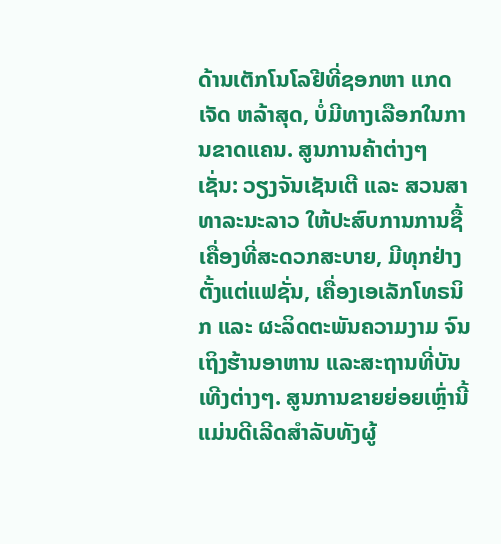ດ້ານເຕັກໂນໂລຢີທີ່ຊອກຫາ ແກດເຈັດ ຫລ້າສຸດ, ບໍ່ມີທາງເລືອກໃນການຂາດແຄນ. ສູນການຄ້າຕ່າງໆ ເຊັ່ນ: ວຽງຈັນເຊັນເຕີ ແລະ ສວນສາທາລະນະລາວ ໃຫ້ປະສົບການການຊື້ເຄື່ອງທີ່ສະດວກສະບາຍ, ມີທຸກຢ່າງຕັ້ງແຕ່ແຟຊັ່ນ, ເຄື່ອງເອເລັກໂທຣນິກ ແລະ ຜະລິດຕະພັນຄວາມງາມ ຈົນເຖິງຮ້ານອາຫານ ແລະສະຖານທີ່ບັນເທີງຕ່າງໆ. ສູນການຂາຍຍ່ອຍເຫຼົ່ານີ້ແມ່ນດີເລີດສຳລັບທັງຜູ້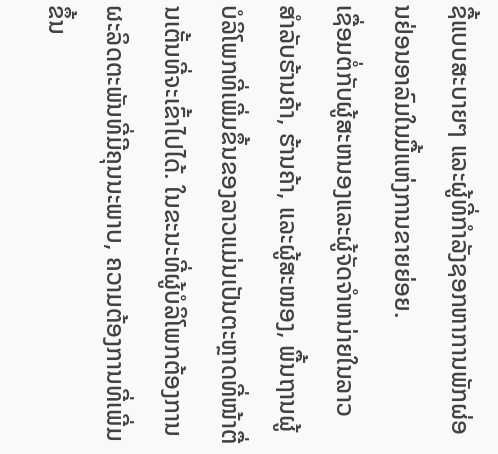ຊື້ແບບສະບາຍໆ ແລະຜູ້ທີ່ກຳລັງຊອກຫາການພັກຜ່ອນຢ່ອນອາລົມໃນມື້ແຫ່ງການຂາຍຍ່ອຍ.
ເຊື່ອມຕໍ່ກັບຜູ້ສະຫນອງແລະຜູ້ຈັດຈໍາຫນ່າຍໃນລາວ
ສຳລັບຮ້ານຄ້າ, ຮ້ານຄ້າ, ແລະຜູ້ສະໜອງ, ພື້ນຖານຜູ້ບໍລິໂພກທີ່ເພີ່ມຂຶ້ນຂອງລາວແມ່ນເປັນຕະຫຼາດທີ່ໜ້າຕື່ນເຕັ້ນທີ່ຈະເຂົ້າໄປໄດ້. ໃນຂະນະທີ່ຜູ້ບໍລິໂພກຕ້ອງການຜະລິດຕະພັນທີ່ມີຄຸນນະພາບ, ຄວາມຕ້ອງການທີ່ເພີ່ມຂຶ້ນ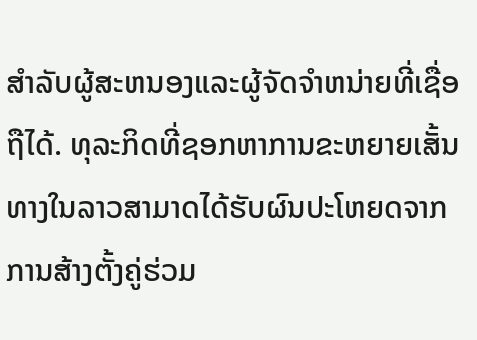ສໍາລັບຜູ້ສະຫນອງແລະຜູ້ຈັດຈໍາຫນ່າຍທີ່ເຊື່ອຖືໄດ້. ທຸລະກິດທີ່ຊອກຫາການຂະຫຍາຍເສັ້ນທາງໃນລາວສາມາດໄດ້ຮັບຜົນປະໂຫຍດຈາກການສ້າງຕັ້ງຄູ່ຮ່ວມ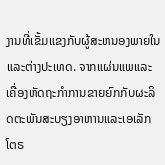ງານທີ່ເຂັ້ມແຂງກັບຜູ້ສະຫນອງພາຍໃນແລະຕ່າງປະເທດ. ຈາກແຜ່ນແພແລະເຄື່ອງຫັດຖະກໍາການຂາຍຍົກກັບຜະລິດຕະພັນສະບຽງອາຫານແລະເອເລັກໂຕຣ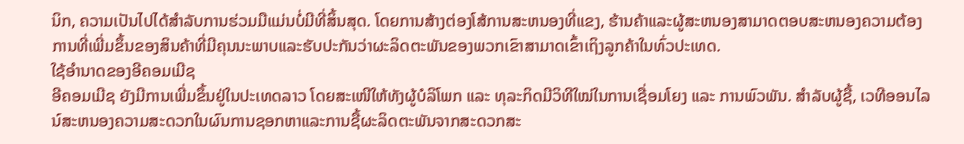ນິກ, ຄວາມເປັນໄປໄດ້ສໍາລັບການຮ່ວມມືແມ່ນບໍ່ມີທີ່ສິ້ນສຸດ. ໂດຍການສ້າງຕ່ອງໂສ້ການສະຫນອງທີ່ແຂງ, ຮ້ານຄ້າແລະຜູ້ສະຫນອງສາມາດຕອບສະຫນອງຄວາມຕ້ອງການທີ່ເພີ່ມຂຶ້ນຂອງສິນຄ້າທີ່ມີຄຸນນະພາບແລະຮັບປະກັນວ່າຜະລິດຕະພັນຂອງພວກເຂົາສາມາດເຂົ້າເຖິງລູກຄ້າໃນທົ່ວປະເທດ.
ໃຊ້ອຳນາດຂອງອີຄອມເມີຊ
ອີຄອມເມີຊ ຍັງມີການເພີ່ມຂຶ້ນຢູ່ໃນປະເທດລາວ ໂດຍສະເໜີໃຫ້ທັງຜູ້ບໍລິໂພກ ແລະ ທຸລະກິດມີວິທີໃໝ່ໃນການເຊື່ອມໂຍງ ແລະ ການພົວພັນ. ສໍາລັບຜູ້ຊື້, ເວທີອອນໄລນ໌ສະຫນອງຄວາມສະດວກໃນຜົນການຊອກຫາແລະການຊື້ຜະລິດຕະພັນຈາກສະດວກສະ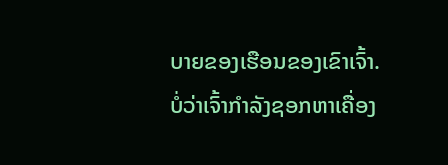ບາຍຂອງເຮືອນຂອງເຂົາເຈົ້າ. ບໍ່ວ່າເຈົ້າກຳລັງຊອກຫາເຄື່ອງ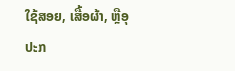ໃຊ້ສອຍ, ເສື້ອຜ້າ, ຫຼືອຸປະກ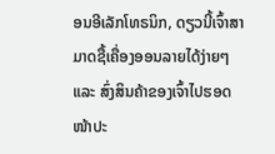ອນອີເລັກໂທຣນິກ, ດຽວນີ້ເຈົ້າສາມາດຊື້ເຄື່ອງອອນລາຍໄດ້ງ່າຍໆ ແລະ ສົ່ງສິນຄ້າຂອງເຈົ້າໄປຮອດໜ້າປະ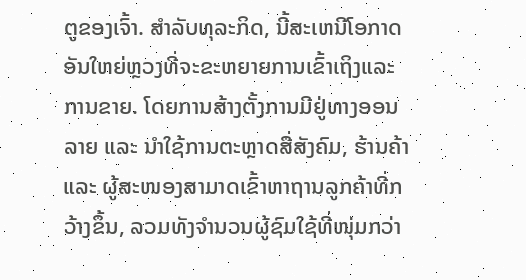ຕູຂອງເຈົ້າ. ສໍາລັບທຸລະກິດ, ນີ້ສະເຫນີໂອກາດອັນໃຫຍ່ຫຼວງທີ່ຈະຂະຫຍາຍການເຂົ້າເຖິງແລະການຂາຍ. ໂດຍການສ້າງຕັ້ງການມີຢູ່ທາງອອນລາຍ ແລະ ນຳໃຊ້ການຕະຫຼາດສື່ສັງຄົມ, ຮ້ານຄ້າ ແລະ ຜູ້ສະໜອງສາມາດເຂົ້າຫາຖານລູກຄ້າທີ່ກວ້າງຂຶ້ນ, ລວມທັງຈໍານວນຜູ້ຊົມໃຊ້ທີ່ໜຸ່ມກວ່າ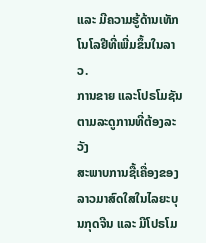ແລະ ມີຄວາມຮູ້ດ້ານເທັກໂນໂລຢີທີ່ເພີ່ມຂຶ້ນໃນລາວ.
ການຂາຍ ແລະໂປຣໂມຊັນຕາມລະດູການທີ່ຕ້ອງລະວັງ
ສະພາບການຊື້ເຄື່ອງຂອງລາວມາສົດໃສໃນໄລຍະບຸນກຸດຈີນ ແລະ ມີໂປຣໂມ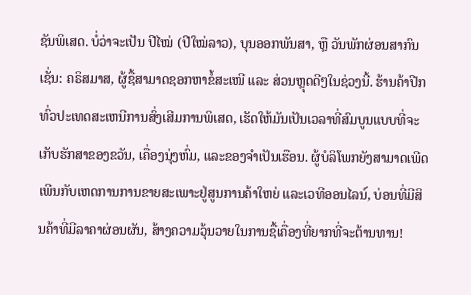ຊັນພິເສດ. ບໍ່ວ່າຈະເປັນ ປີໄໝ່ (ປີໃໝ່ລາວ), ບຸນອອກພັນສາ, ຫຼື ວັນພັກຜ່ອນສາກົນເຊັ່ນ: ຄຣິສມາສ, ຜູ້ຊື້ສາມາດຊອກຫາຂໍ້ສະເໜີ ແລະ ສ່ວນຫຼຸດດີໆໃນຊ່ວງນີ້. ຮ້ານຄ້າປີກທົ່ວປະເທດສະເຫນີການສົ່ງເສີມການພິເສດ, ເຮັດໃຫ້ມັນເປັນເວລາທີ່ສົມບູນແບບທີ່ຈະເກັບຮັກສາຂອງຂວັນ, ເຄື່ອງນຸ່ງຫົ່ມ, ແລະຂອງຈໍາເປັນເຮືອນ. ຜູ້ບໍລິໂພກຍັງສາມາດເພີດເພີນກັບເຫດການການຂາຍສະເພາະຢູ່ສູນການຄ້າໃຫຍ່ ແລະເວທີອອນໄລນ໌, ບ່ອນທີ່ມີສິນຄ້າທີ່ມີລາຄາຜ່ອນຜັນ, ສ້າງຄວາມວຸ້ນວາຍໃນການຊື້ເຄື່ອງທີ່ຍາກທີ່ຈະຕ້ານທານ!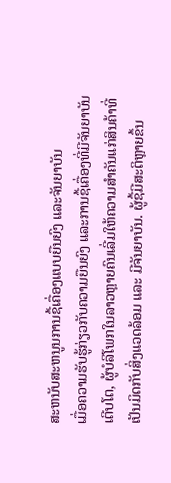ສະຫນັບສະຫນູນການຊື້ເຄື່ອງແບບຍືນຍົງ ແລະຈັນຍາບັນ
ເມື່ອຄວາມຮັບຮູ້ກ່ຽວກັບຄວາມຍືນຍົງ ແລະການຊື້ເຄື່ອງທີ່ມີຈັນຍາບັນເຕີບໂຕ, ຜູ້ບໍລິໂພກໃນລາວຫຼາຍຄົນເລີ່ມໃຫ້ຄວາມສຳຄັນແກ່ສິນຄ້າທີ່ເປັນມິດກັບສິ່ງແວດລ້ອມ ແລະ ມີຈັນຍາບັນ. ຜູ້ຊື້ມີສະຕິຫຼາຍຂຶ້ນ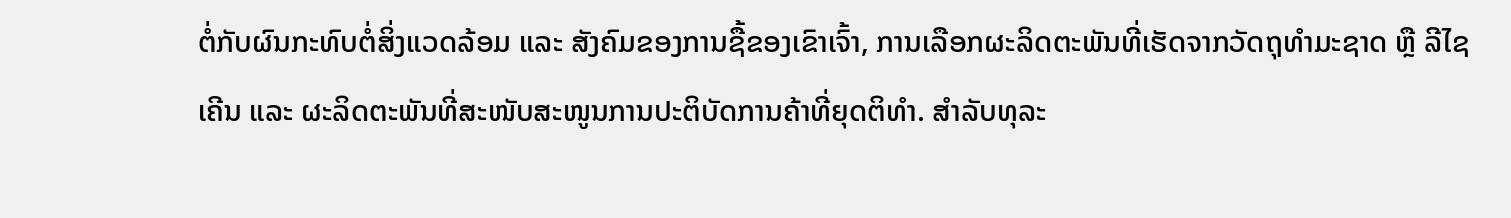ຕໍ່ກັບຜົນກະທົບຕໍ່ສິ່ງແວດລ້ອມ ແລະ ສັງຄົມຂອງການຊື້ຂອງເຂົາເຈົ້າ, ການເລືອກຜະລິດຕະພັນທີ່ເຮັດຈາກວັດຖຸທຳມະຊາດ ຫຼື ລີໄຊເຄີນ ແລະ ຜະລິດຕະພັນທີ່ສະໜັບສະໜູນການປະຕິບັດການຄ້າທີ່ຍຸດຕິທຳ. ສໍາລັບທຸລະ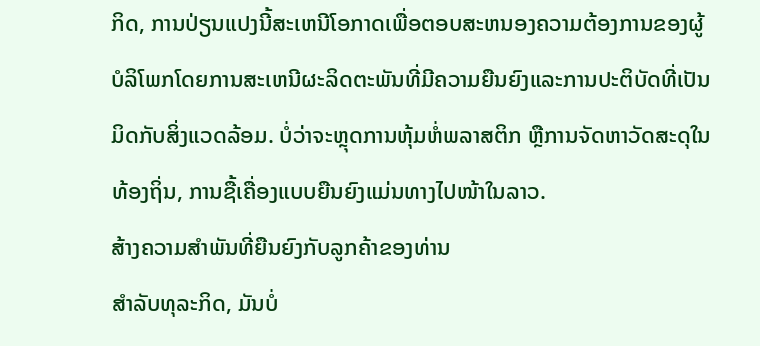ກິດ, ການປ່ຽນແປງນີ້ສະເຫນີໂອກາດເພື່ອຕອບສະຫນອງຄວາມຕ້ອງການຂອງຜູ້ບໍລິໂພກໂດຍການສະເຫນີຜະລິດຕະພັນທີ່ມີຄວາມຍືນຍົງແລະການປະຕິບັດທີ່ເປັນມິດກັບສິ່ງແວດລ້ອມ. ບໍ່ວ່າຈະຫຼຸດການຫຸ້ມຫໍ່ພລາສຕິກ ຫຼືການຈັດຫາວັດສະດຸໃນທ້ອງຖິ່ນ, ການຊື້ເຄື່ອງແບບຍືນຍົງແມ່ນທາງໄປໜ້າໃນລາວ.
ສ້າງຄວາມສໍາພັນທີ່ຍືນຍົງກັບລູກຄ້າຂອງທ່ານ
ສຳລັບທຸລະກິດ, ມັນບໍ່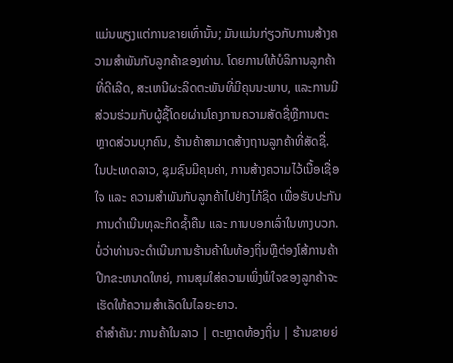ແມ່ນພຽງແຕ່ການຂາຍເທົ່ານັ້ນ; ມັນແມ່ນກ່ຽວກັບການສ້າງຄວາມສໍາພັນກັບລູກຄ້າຂອງທ່ານ. ໂດຍການໃຫ້ບໍລິການລູກຄ້າທີ່ດີເລີດ, ສະເຫນີຜະລິດຕະພັນທີ່ມີຄຸນນະພາບ, ແລະການມີສ່ວນຮ່ວມກັບຜູ້ຊື້ໂດຍຜ່ານໂຄງການຄວາມສັດຊື່ຫຼືການຕະຫຼາດສ່ວນບຸກຄົນ, ຮ້ານຄ້າສາມາດສ້າງຖານລູກຄ້າທີ່ສັດຊື່. ໃນປະເທດລາວ, ຊຸມຊົນມີຄຸນຄ່າ, ການສ້າງຄວາມໄວ້ເນື້ອເຊື່ອໃຈ ແລະ ຄວາມສຳພັນກັບລູກຄ້າໄປຢ່າງໄກ້ຊິດ ເພື່ອຮັບປະກັນການດຳເນີນທຸລະກິດຊ້ຳຄືນ ແລະ ການບອກເລົ່າໃນທາງບວກ. ບໍ່ວ່າທ່ານຈະດໍາເນີນການຮ້ານຄ້າໃນທ້ອງຖິ່ນຫຼືຕ່ອງໂສ້ການຄ້າປີກຂະຫນາດໃຫຍ່, ການສຸມໃສ່ຄວາມເພິ່ງພໍໃຈຂອງລູກຄ້າຈະເຮັດໃຫ້ຄວາມສໍາເລັດໃນໄລຍະຍາວ.
ຄໍາສໍາຄັນ: ການຄ້າໃນລາວ | ຕະຫຼາດທ້ອງຖິ່ນ | ຮ້ານຂາຍຍ່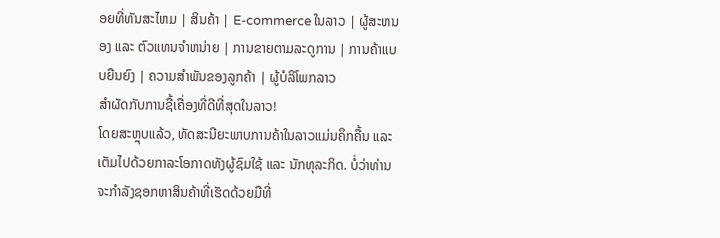ອຍທີ່ທັນສະໄຫມ | ສິນຄ້າ | E-commerce ໃນລາວ | ຜູ້ສະຫນອງ ແລະ ຕົວແທນຈໍາຫນ່າຍ | ການຂາຍຕາມລະດູການ | ການຄ້າແບບຍືນຍົງ | ຄວາມສຳພັນຂອງລູກຄ້າ | ຜູ້ບໍລິໂພກລາວ
ສຳຜັດກັບການຊື້ເຄື່ອງທີ່ດີທີ່ສຸດໃນລາວ!
ໂດຍສະຫຼຸບແລ້ວ, ທັດສະນີຍະພາບການຄ້າໃນລາວແມ່ນຄຶກຄື້ນ ແລະ ເຕັມໄປດ້ວຍກາລະໂອກາດທັງຜູ້ຊົມໃຊ້ ແລະ ນັກທຸລະກິດ. ບໍ່ວ່າທ່ານຈະກໍາລັງຊອກຫາສິນຄ້າທີ່ເຮັດດ້ວຍມືທີ່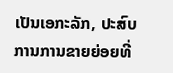ເປັນເອກະລັກ, ປະສົບການການຂາຍຍ່ອຍທີ່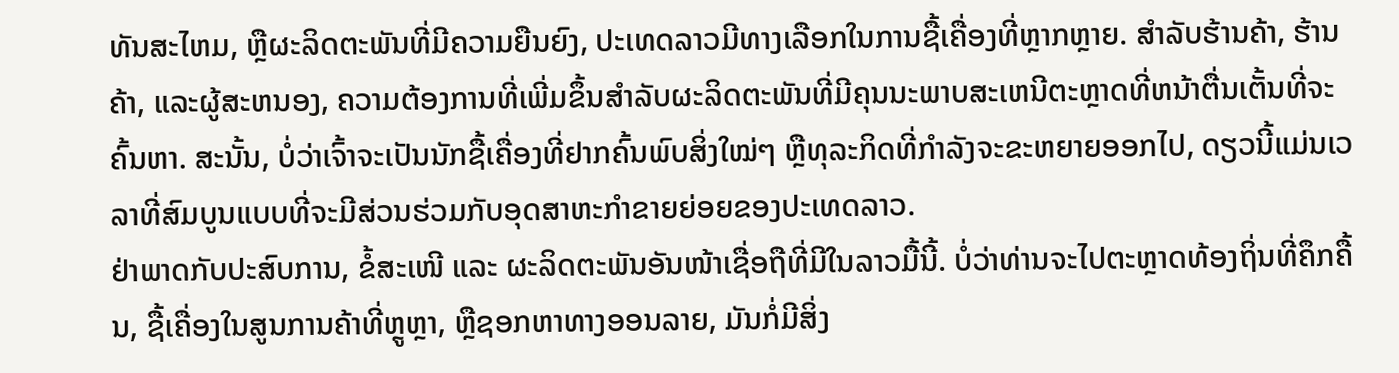ທັນສະໄຫມ, ຫຼືຜະລິດຕະພັນທີ່ມີຄວາມຍືນຍົງ, ປະເທດລາວມີທາງເລືອກໃນການຊື້ເຄື່ອງທີ່ຫຼາກຫຼາຍ. ສໍາລັບຮ້ານຄ້າ, ຮ້ານຄ້າ, ແລະຜູ້ສະຫນອງ, ຄວາມຕ້ອງການທີ່ເພີ່ມຂຶ້ນສໍາລັບຜະລິດຕະພັນທີ່ມີຄຸນນະພາບສະເຫນີຕະຫຼາດທີ່ຫນ້າຕື່ນເຕັ້ນທີ່ຈະຄົ້ນຫາ. ສະນັ້ນ, ບໍ່ວ່າເຈົ້າຈະເປັນນັກຊື້ເຄື່ອງທີ່ຢາກຄົ້ນພົບສິ່ງໃໝ່ໆ ຫຼືທຸລະກິດທີ່ກຳລັງຈະຂະຫຍາຍອອກໄປ, ດຽວນີ້ແມ່ນເວລາທີ່ສົມບູນແບບທີ່ຈະມີສ່ວນຮ່ວມກັບອຸດສາຫະກຳຂາຍຍ່ອຍຂອງປະເທດລາວ.
ຢ່າພາດກັບປະສົບການ, ຂໍ້ສະເໜີ ແລະ ຜະລິດຕະພັນອັນໜ້າເຊື່ອຖືທີ່ມີໃນລາວມື້ນີ້. ບໍ່ວ່າທ່ານຈະໄປຕະຫຼາດທ້ອງຖິ່ນທີ່ຄຶກຄື້ນ, ຊື້ເຄື່ອງໃນສູນການຄ້າທີ່ຫຼູຫຼາ, ຫຼືຊອກຫາທາງອອນລາຍ, ມັນກໍ່ມີສິ່ງ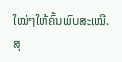ໃໝ່ໆໃຫ້ຄົ້ນພົບສະເໝີ. ສຸ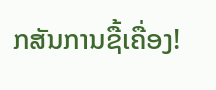ກສັນການຊື້ເຄື່ອງ!